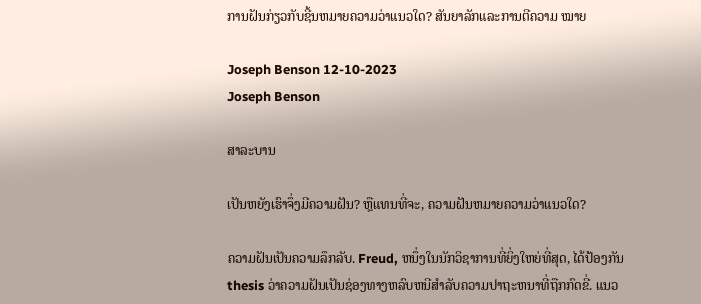ການຝັນກ່ຽວກັບຊີ້ນຫມາຍຄວາມວ່າແນວໃດ? ສັນຍາລັກແລະການຕີຄວາມ ໝາຍ

Joseph Benson 12-10-2023
Joseph Benson

ສາລະບານ

ເປັນຫຍັງເຮົາຈຶ່ງມີຄວາມຝັນ? ຫຼືແທນທີ່ຈະ, ຄວາມຝັນຫມາຍຄວາມວ່າແນວໃດ?

ຄວາມຝັນເປັນຄວາມລຶກລັບ. Freud, ຫນຶ່ງໃນນັກວິຊາການທີ່ຍິ່ງໃຫຍ່ທີ່ສຸດ, ໄດ້ປ້ອງກັນ thesis ວ່າຄວາມຝັນເປັນຊ່ອງທາງຫລົບຫນີສໍາລັບຄວາມປາຖະຫນາທີ່ຖືກກົດຂີ່. ແນວ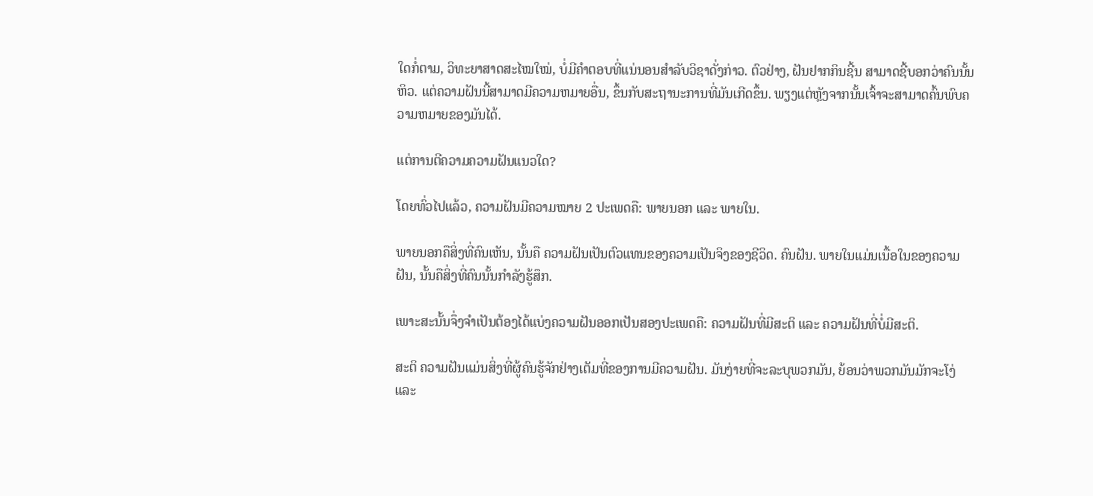ໃດກໍ່ຕາມ, ວິທະຍາສາດສະໄໝໃໝ່, ບໍ່ມີຄຳຕອບທີ່ແນ່ນອນສຳລັບວິຊາດັ່ງກ່າວ. ຕົວຢ່າງ, ຝັນຢາກກິນຊີ້ນ ສາມາດຊີ້ບອກວ່າຄົນນັ້ນຫິວ. ແຕ່ຄວາມຝັນນີ້ສາມາດມີຄວາມຫມາຍອື່ນ, ຂຶ້ນກັບສະຖານະການທີ່ມັນເກີດຂຶ້ນ. ພຽງແຕ່ຫຼັງຈາກນັ້ນເຈົ້າຈະສາມາດຄົ້ນພົບຄວາມຫມາຍຂອງມັນໄດ້.

ແຕ່ການຕີຄວາມຄວາມຝັນແນວໃດ?

ໂດຍທົ່ວໄປແລ້ວ, ຄວາມຝັນມີຄວາມໝາຍ 2 ປະເພດຄື: ພາຍນອກ ແລະ ພາຍໃນ.

ພາຍນອກຄືສິ່ງທີ່ຄົນເຫັນ, ນັ້ນຄື ຄວາມຝັນເປັນຕົວແທນຂອງຄວາມເປັນຈິງຂອງຊີວິດ. ຄົນຝັນ. ພາຍໃນແມ່ນເນື້ອໃນຂອງຄວາມຝັນ, ນັ້ນຄືສິ່ງທີ່ຄົນນັ້ນກໍາລັງຮູ້ສຶກ.

ເພາະສະນັ້ນຈຶ່ງຈໍາເປັນຕ້ອງໄດ້ແບ່ງຄວາມຝັນອອກເປັນສອງປະເພດຄື: ຄວາມຝັນທີ່ມີສະຕິ ແລະ ຄວາມຝັນທີ່ບໍ່ມີສະຕິ.

ສະຕິ ຄວາມຝັນແມ່ນສິ່ງທີ່ຜູ້ຄົນຮູ້ຈັກຢ່າງເຕັມທີ່ຂອງການມີຄວາມຝັນ. ມັນງ່າຍທີ່ຈະລະບຸພວກມັນ, ຍ້ອນວ່າພວກມັນມັກຈະໂງ່ແລະ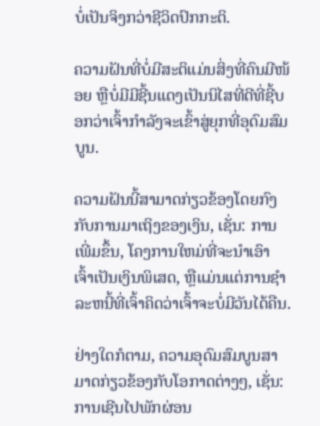ບໍ່ເປັນຈິງກວ່າຊີວິດປົກກະຕິ.

ຄວາມຝັນທີ່ບໍ່ມີສະຕິແມ່ນສິ່ງທີ່ຄົນມີໜ້ອຍ ຫຼືບໍ່ມີມີຊີ້ນແດງເປັນນິໄສທີ່ດີທີ່ຊີ້ບອກວ່າເຈົ້າກໍາລັງຈະເຂົ້າສູ່ຍຸກທີ່ອຸດົມສົມບູນ.

ຄວາມຝັນນີ້ສາມາດກ່ຽວຂ້ອງໂດຍກົງກັບການມາເຖິງຂອງເງິນ, ເຊັ່ນ: ການເພີ່ມຂຶ້ນ, ໂຄງການໃຫມ່ທີ່ຈະນໍາເອົາ ເຈົ້າເປັນເງິນພິເສດ, ຫຼືແມ່ນແຕ່ການຊໍາລະຫນີ້ທີ່ເຈົ້າຄິດວ່າເຈົ້າຈະບໍ່ມີວັນໄດ້ຄືນ.

ຢ່າງໃດກໍຕາມ, ຄວາມອຸດົມສົມບູນສາມາດກ່ຽວຂ້ອງກັບໂອກາດຕ່າງໆ, ເຊັ່ນ: ການເຊີນໄປພັກຜ່ອນ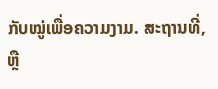ກັບໝູ່ເພື່ອຄວາມງາມ. ສະຖານທີ່, ຫຼື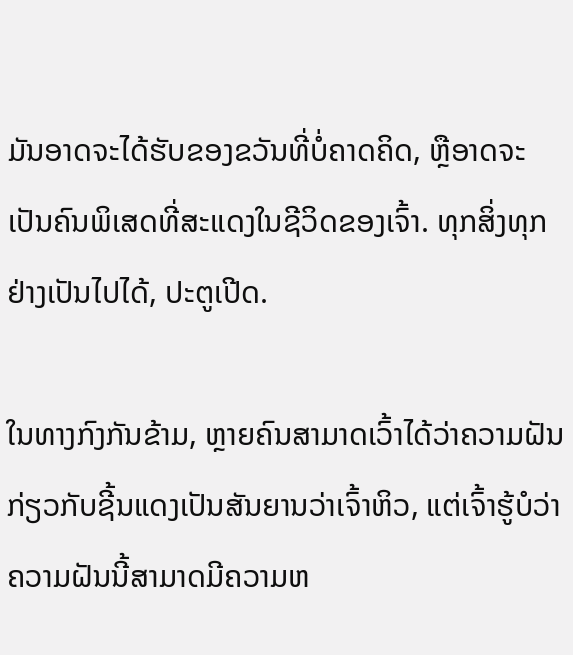ມັນອາດຈະໄດ້ຮັບຂອງຂວັນທີ່ບໍ່ຄາດຄິດ, ຫຼືອາດຈະເປັນຄົນພິເສດທີ່ສະແດງໃນຊີວິດຂອງເຈົ້າ. ທຸກສິ່ງທຸກຢ່າງເປັນໄປໄດ້, ປະຕູເປີດ.

ໃນທາງກົງກັນຂ້າມ, ຫຼາຍຄົນສາມາດເວົ້າໄດ້ວ່າຄວາມຝັນກ່ຽວກັບຊີ້ນແດງເປັນສັນຍານວ່າເຈົ້າຫິວ, ແຕ່ເຈົ້າຮູ້ບໍວ່າຄວາມຝັນນີ້ສາມາດມີຄວາມຫ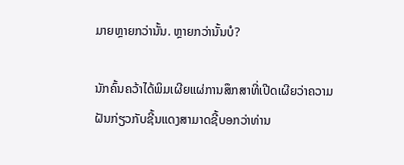ມາຍຫຼາຍກວ່ານັ້ນ. ຫຼາຍກວ່ານັ້ນບໍ?

ນັກຄົ້ນຄວ້າໄດ້ພິມເຜີຍແຜ່ການສຶກສາທີ່ເປີດເຜີຍວ່າຄວາມຝັນກ່ຽວກັບຊີ້ນແດງສາມາດຊີ້ບອກວ່າທ່ານ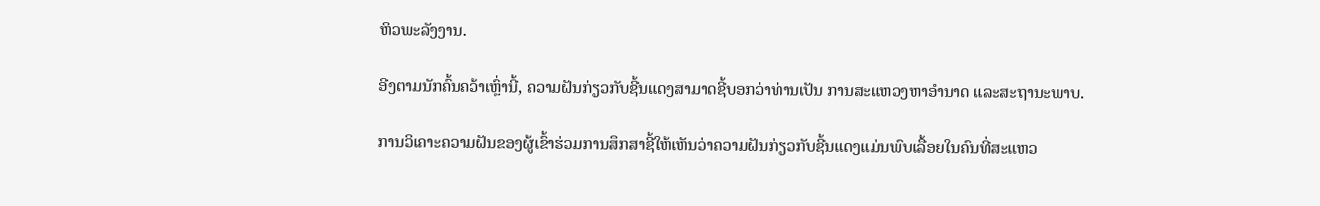ຫິວພະລັງງານ.

ອີງຕາມນັກຄົ້ນຄວ້າເຫຼົ່ານີ້, ຄວາມຝັນກ່ຽວກັບຊີ້ນແດງສາມາດຊີ້ບອກວ່າທ່ານເປັນ ການສະແຫວງຫາອຳນາດ ແລະສະຖານະພາບ.

ການວິເຄາະຄວາມຝັນຂອງຜູ້ເຂົ້າຮ່ວມການສຶກສາຊີ້ໃຫ້ເຫັນວ່າຄວາມຝັນກ່ຽວກັບຊີ້ນແດງແມ່ນພົບເລື້ອຍໃນຄົນທີ່ສະແຫວ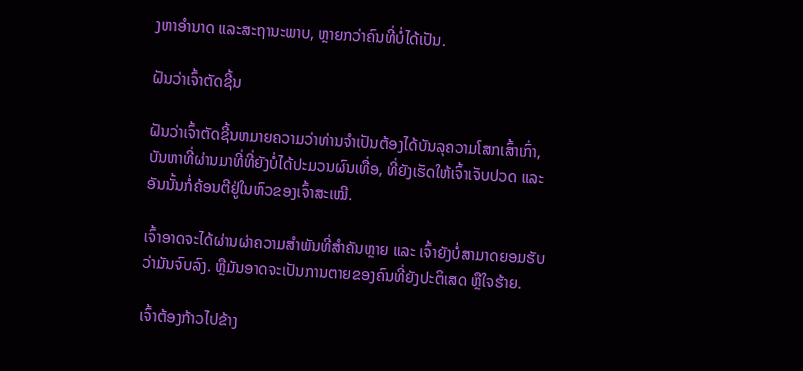ງຫາອຳນາດ ແລະສະຖານະພາບ, ຫຼາຍກວ່າຄົນທີ່ບໍ່ໄດ້ເປັນ.

ຝັນວ່າເຈົ້າຕັດຊີ້ນ

ຝັນວ່າເຈົ້າຕັດຊີ້ນຫມາຍຄວາມວ່າທ່ານຈໍາເປັນຕ້ອງໄດ້ບັນລຸຄວາມໂສກເສົ້າເກົ່າ, ບັນຫາທີ່ຜ່ານມາທີ່ທີ່ຍັງບໍ່ໄດ້ປະມວນຜົນເທື່ອ, ທີ່ຍັງເຮັດໃຫ້ເຈົ້າເຈັບປວດ ແລະອັນນັ້ນກໍ່ຄ້ອນຕີຢູ່ໃນຫົວຂອງເຈົ້າສະເໝີ.

ເຈົ້າອາດຈະໄດ້ຜ່ານຜ່າຄວາມສຳພັນທີ່ສຳຄັນຫຼາຍ ແລະ ເຈົ້າຍັງບໍ່ສາມາດຍອມຮັບວ່າມັນຈົບລົງ. ຫຼືມັນອາດຈະເປັນການຕາຍຂອງຄົນທີ່ຍັງປະຕິເສດ ຫຼືໃຈຮ້າຍ.

ເຈົ້າຕ້ອງກ້າວໄປຂ້າງ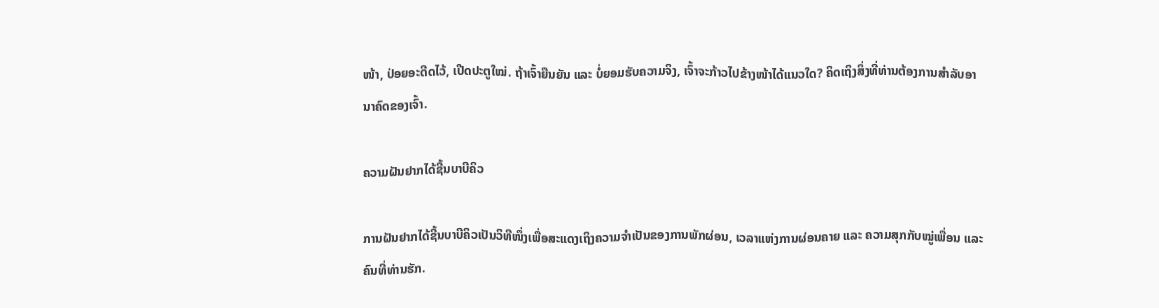ໜ້າ, ປ່ອຍອະດີດໄວ້, ເປີດປະຕູໃໝ່. ຖ້າເຈົ້າຍືນຍັນ ແລະ ບໍ່ຍອມຮັບຄວາມຈິງ, ເຈົ້າຈະກ້າວໄປຂ້າງໜ້າໄດ້ແນວໃດ? ຄິດເຖິງສິ່ງທີ່ທ່ານຕ້ອງການສຳລັບອານາຄົດຂອງເຈົ້າ.

ຄວາມຝັນຢາກໄດ້ຊີ້ນບາບີຄິວ

ການຝັນຢາກໄດ້ຊີ້ນບາບີຄິວເປັນວິທີໜຶ່ງເພື່ອສະແດງເຖິງຄວາມຈຳເປັນຂອງການພັກຜ່ອນ, ເວລາແຫ່ງການຜ່ອນຄາຍ ແລະ ຄວາມສຸກກັບໝູ່ເພື່ອນ ແລະ ຄົນທີ່ທ່ານຮັກ.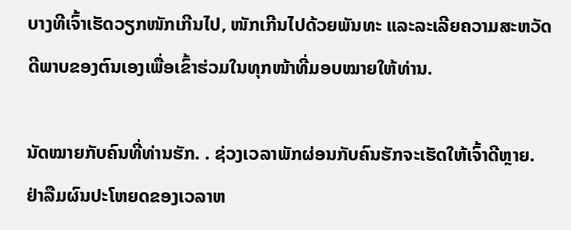ບາງທີເຈົ້າເຮັດວຽກໜັກເກີນໄປ, ໜັກເກີນໄປດ້ວຍພັນທະ ແລະລະເລີຍຄວາມສະຫວັດດີພາບຂອງຕົນເອງເພື່ອເຂົ້າຮ່ວມໃນທຸກໜ້າທີ່ມອບໝາຍໃຫ້ທ່ານ.

ນັດໝາຍກັບຄົນທີ່ທ່ານຮັກ. . ຊ່ວງເວລາພັກຜ່ອນກັບຄົນຮັກຈະເຮັດໃຫ້ເຈົ້າດີຫຼາຍ. ຢ່າລືມຜົນປະໂຫຍດຂອງເວລາຫ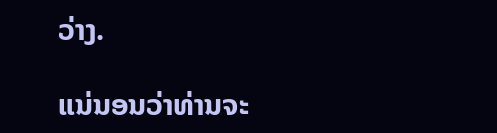ວ່າງ.

ແນ່ນອນວ່າທ່ານຈະ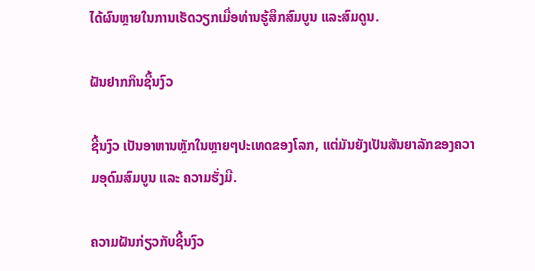ໄດ້ຜົນຫຼາຍໃນການເຮັດວຽກເມື່ອທ່ານຮູ້ສຶກສົມບູນ ແລະສົມດູນ.

ຝັນຢາກກິນຊີ້ນງົວ

ຊີ້ນງົວ ເປັນອາຫານຫຼັກໃນຫຼາຍໆປະເທດຂອງໂລກ, ແຕ່ມັນຍັງເປັນສັນຍາລັກຂອງຄວາມອຸດົມສົມບູນ ແລະ ຄວາມຮັ່ງມີ.

ຄວາມຝັນກ່ຽວກັບຊີ້ນງົວ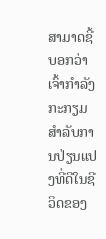ສາມາດຊີ້ບອກວ່າເຈົ້າກໍາລັງກະກຽມສໍາລັບການປ່ຽນແປງທີ່ດີໃນຊີວິດຂອງ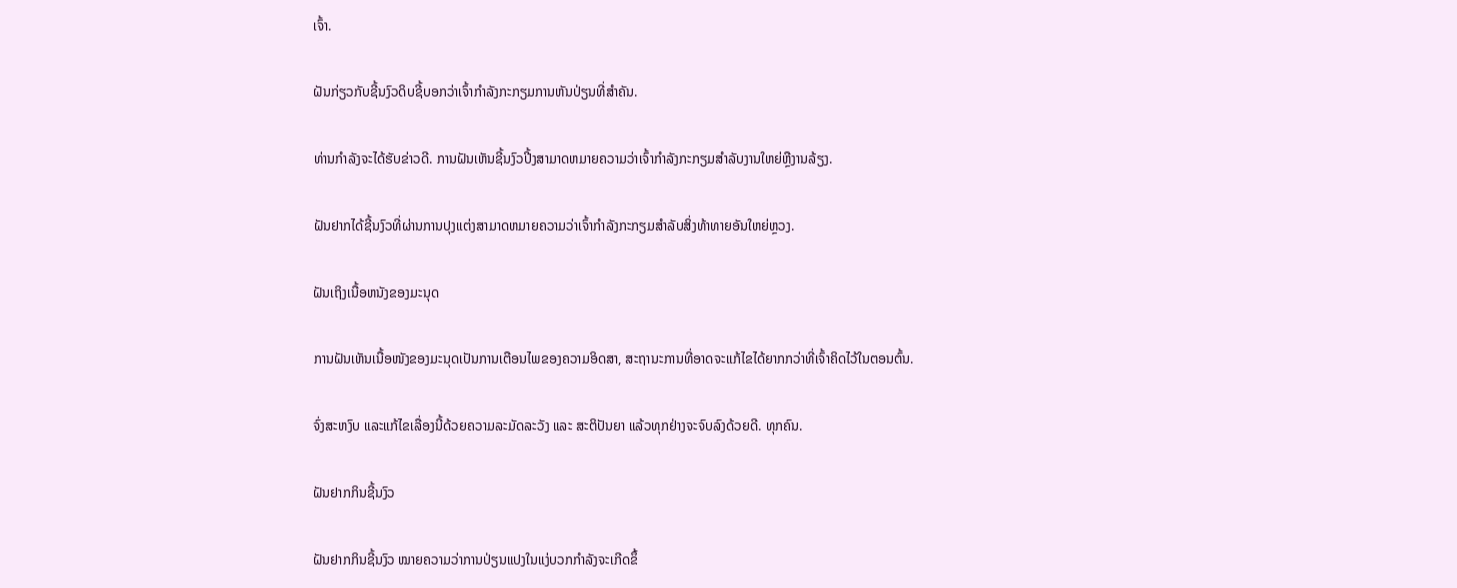ເຈົ້າ.

ຝັນກ່ຽວກັບຊີ້ນງົວດິບຊີ້ບອກວ່າເຈົ້າກຳລັງກະກຽມການຫັນປ່ຽນທີ່ສຳຄັນ.

ທ່ານກຳລັງຈະໄດ້ຮັບຂ່າວດີ. ການຝັນເຫັນຊີ້ນງົວປີ້ງສາມາດຫມາຍຄວາມວ່າເຈົ້າກໍາລັງກະກຽມສໍາລັບງານໃຫຍ່ຫຼືງານລ້ຽງ.

ຝັນຢາກໄດ້ຊີ້ນງົວທີ່ຜ່ານການປຸງແຕ່ງສາມາດຫມາຍຄວາມວ່າເຈົ້າກໍາລັງກະກຽມສໍາລັບສິ່ງທ້າທາຍອັນໃຫຍ່ຫຼວງ.

ຝັນເຖິງເນື້ອຫນັງຂອງມະນຸດ

ການຝັນເຫັນເນື້ອໜັງຂອງມະນຸດເປັນການເຕືອນໄພຂອງຄວາມອິດສາ, ສະຖານະການທີ່ອາດຈະແກ້ໄຂໄດ້ຍາກກວ່າທີ່ເຈົ້າຄິດໄວ້ໃນຕອນຕົ້ນ.

ຈົ່ງສະຫງົບ ແລະແກ້ໄຂເລື່ອງນີ້ດ້ວຍຄວາມລະມັດລະວັງ ແລະ ສະຕິປັນຍາ ແລ້ວທຸກຢ່າງຈະຈົບລົງດ້ວຍດີ. ທຸກຄົນ.

ຝັນຢາກກິນຊີ້ນງົວ

ຝັນຢາກກິນຊີ້ນງົວ ໝາຍຄວາມວ່າການປ່ຽນແປງໃນແງ່ບວກກຳລັງຈະເກີດຂຶ້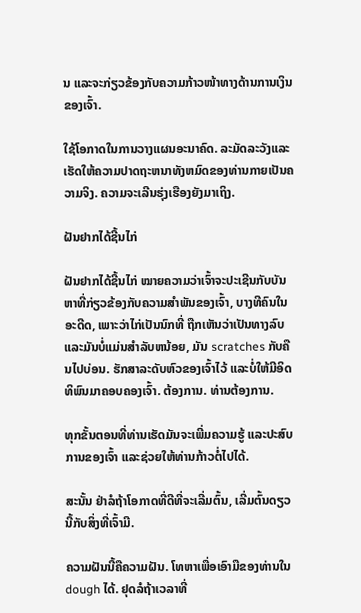ນ ແລະຈະກ່ຽວຂ້ອງກັບຄວາມກ້າວໜ້າທາງດ້ານການເງິນຂອງເຈົ້າ.

ໃຊ້ໂອກາດໃນການວາງແຜນອະນາຄົດ. ລະມັດລະວັງແລະເຮັດໃຫ້ຄວາມປາດຖະຫນາທັງຫມົດຂອງທ່ານກາຍເປັນຄວາມຈິງ. ຄວາມຈະເລີນຮຸ່ງເຮືອງຍັງມາເຖິງ.

ຝັນຢາກໄດ້ຊີ້ນໄກ່

ຝັນຢາກໄດ້ຊີ້ນໄກ່ ໝາຍຄວາມວ່າເຈົ້າຈະປະເຊີນກັບບັນຫາທີ່ກ່ຽວຂ້ອງກັບຄວາມສຳພັນຂອງເຈົ້າ, ບາງທີຄົນໃນອະດີດ, ເພາະວ່າໄກ່ເປັນນົກທີ່ ຖືກເຫັນວ່າເປັນທາງລົບແລະມັນບໍ່ແມ່ນສໍາລັບຫນ້ອຍ, ມັນ scratches ກັບຄືນໄປບ່ອນ. ຮັກສາລະດັບຫົວຂອງເຈົ້າໄວ້ ແລະບໍ່ໃຫ້ມີອິດທິພົນມາຄອບຄອງເຈົ້າ. ຕ້ອງການ. ທ່ານຕ້ອງການ.

ທຸກຂັ້ນຕອນທີ່ທ່ານເຮັດມັນຈະເພີ່ມຄວາມຮູ້ ແລະປະສົບການຂອງເຈົ້າ ແລະຊ່ວຍໃຫ້ທ່ານກ້າວຕໍ່ໄປໄດ້.

ສະນັ້ນ ຢ່າລໍຖ້າໂອກາດທີ່ດີທີ່ຈະເລີ່ມຕົ້ນ, ເລີ່ມຕົ້ນດຽວນີ້ກັບສິ່ງທີ່ເຈົ້າມີ.

ຄວາມຝັນນີ້ຄືຄວາມຝັນ. ໂທຫາເພື່ອເອົາມືຂອງທ່ານໃນ dough ໄດ້. ຢຸດລໍຖ້າເວລາທີ່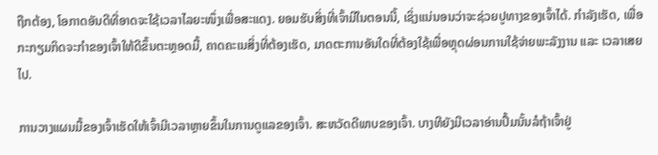ຖືກຕ້ອງ, ໂອກາດອັນດີທີ່ອາດຈະໃຊ້ເວລາໄລຍະໜຶ່ງເພື່ອສະແດງ. ຍອມຮັບສິ່ງທີ່ເຈົ້າມີໃນຕອນນີ້, ເຊິ່ງແນ່ນອນວ່າຈະຊ່ວຍປູທາງຂອງເຈົ້າໄດ້. ກໍາລັງເຮັດ, ເພື່ອກະກຽມກິດຈະກໍາຂອງເຈົ້າໃຫ້ດີຂຶ້ນຕະຫຼອດມື້, ຄາດຄະເນສິ່ງທີ່ຕ້ອງເຮັດ, ມາດຕະການອັນໃດທີ່ຕ້ອງໃຊ້ເພື່ອຫຼຸດຜ່ອນການໃຊ້ຈ່າຍພະລັງງານ ແລະ ເວລາເສຍໄປ.

ການວາງແຜນມື້ຂອງເຈົ້າເຮັດໃຫ້ເຈົ້າມີເວລາຫຼາຍຂຶ້ນໃນການດູແລຂອງເຈົ້າ. ສະຫວັດດີພາບຂອງເຈົ້າ. ບາງທີຍັງມີເວລາອ່ານປຶ້ມນັ້ນລໍຖ້າເຈົ້າຢູ່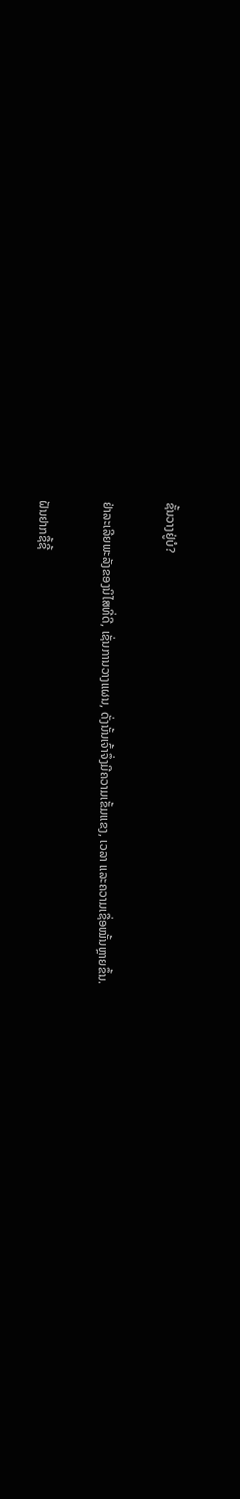ຊັ້ນວາງຢູ່ບໍ?

ຢ່າລະເລີຍພະລັງຂອງນິໄສທີ່ດີ, ເຊັ່ນການວາງແຜນ, ດັ່ງນັ້ນເຈົ້າຈຶ່ງມີຄວາມເຂັ້ມແຂງ, ເວລາ ແລະຄວາມເຊື່ອໝັ້ນຫຼາຍຂຶ້ນ.

ຝັນຢາກຊື້ຊີ້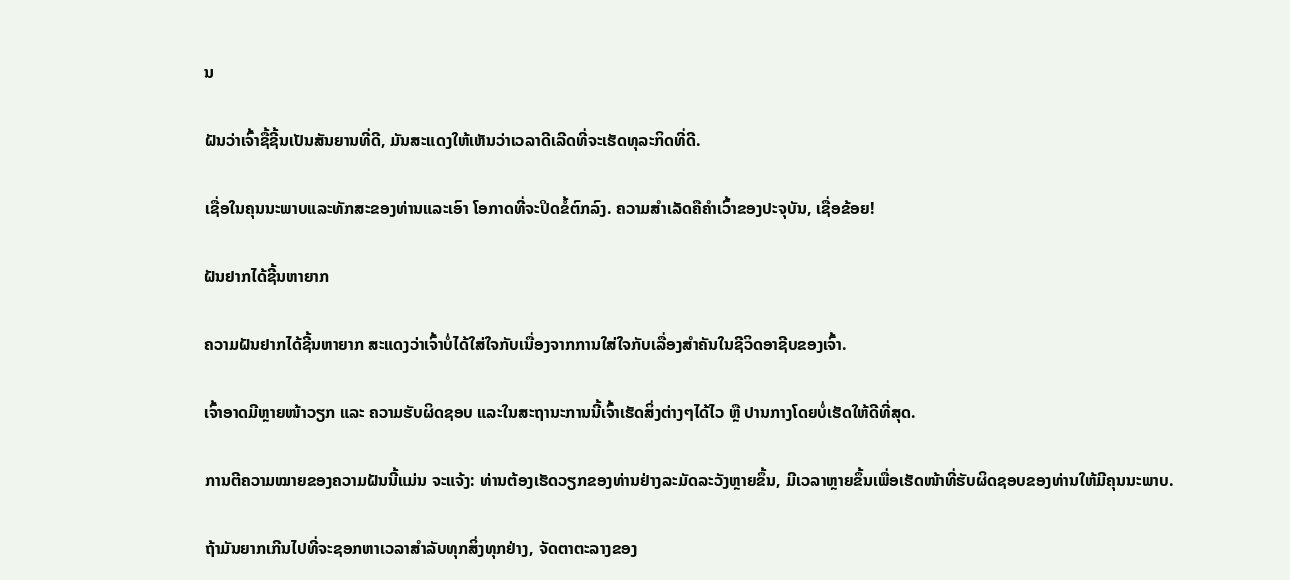ນ

ຝັນວ່າເຈົ້າຊື້ຊີ້ນເປັນສັນຍານທີ່ດີ, ມັນສະແດງໃຫ້ເຫັນວ່າເວລາດີເລີດທີ່ຈະເຮັດທຸລະກິດທີ່ດີ.

ເຊື່ອໃນຄຸນນະພາບແລະທັກສະຂອງທ່ານແລະເອົາ ໂອກາດທີ່ຈະປິດຂໍ້ຕົກລົງ. ຄວາມສຳເລັດຄືຄຳເວົ້າຂອງປະຈຸບັນ, ເຊື່ອຂ້ອຍ!

ຝັນຢາກໄດ້ຊີ້ນຫາຍາກ

ຄວາມຝັນຢາກໄດ້ຊີ້ນຫາຍາກ ສະແດງວ່າເຈົ້າບໍ່ໄດ້ໃສ່ໃຈກັບເນື່ອງຈາກການໃສ່ໃຈກັບເລື່ອງສຳຄັນໃນຊີວິດອາຊີບຂອງເຈົ້າ.

ເຈົ້າອາດມີຫຼາຍໜ້າວຽກ ແລະ ຄວາມຮັບຜິດຊອບ ແລະໃນສະຖານະການນີ້ເຈົ້າເຮັດສິ່ງຕ່າງໆໄດ້ໄວ ຫຼື ປານກາງໂດຍບໍ່ເຮັດໃຫ້ດີທີ່ສຸດ.

ການຕີຄວາມໝາຍຂອງຄວາມຝັນນີ້ແມ່ນ ຈະແຈ້ງ: ທ່ານຕ້ອງເຮັດວຽກຂອງທ່ານຢ່າງລະມັດລະວັງຫຼາຍຂຶ້ນ, ມີເວລາຫຼາຍຂຶ້ນເພື່ອເຮັດໜ້າທີ່ຮັບຜິດຊອບຂອງທ່ານໃຫ້ມີຄຸນນະພາບ.

ຖ້າມັນຍາກເກີນໄປທີ່ຈະຊອກຫາເວລາສໍາລັບທຸກສິ່ງທຸກຢ່າງ, ຈັດຕາຕະລາງຂອງ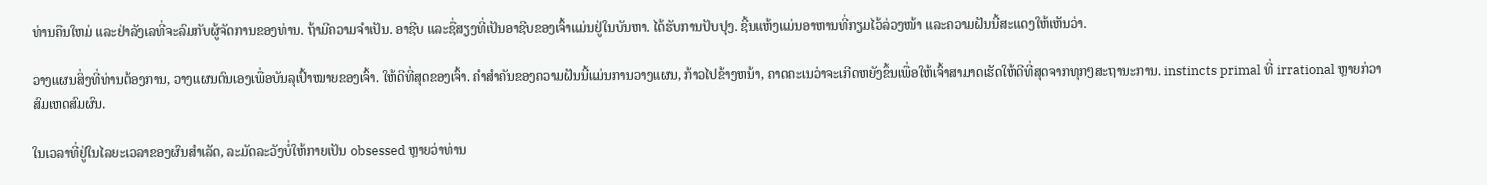ທ່ານຄືນໃຫມ່ ແລະຢ່າລັງເລທີ່ຈະລົມກັບຜູ້ຈັດການຂອງທ່ານ. ຖ້າມີຄວາມຈໍາເປັນ. ອາຊີບ ແລະຊື່ສຽງທີ່ເປັນອາຊີບຂອງເຈົ້າແມ່ນຢູ່ໃນບັນຫາ. ໄດ້ຮັບການປັບປຸງ. ຊີ້ນແຫ້ງແມ່ນອາຫານທີ່ກຽມໄວ້ລ່ວງໜ້າ ແລະຄວາມຝັນນີ້ສະແດງໃຫ້ເຫັນວ່າ.

ວາງແຜນສິ່ງທີ່ທ່ານຕ້ອງການ, ວາງແຜນຕົນເອງເພື່ອບັນລຸເປົ້າໝາຍຂອງເຈົ້າ. ໃຫ້ດີທີ່ສຸດຂອງເຈົ້າ. ຄໍາສໍາຄັນຂອງຄວາມຝັນນີ້ແມ່ນການວາງແຜນ, ກ້າວໄປຂ້າງຫນ້າ, ຄາດຄະເນວ່າຈະເກີດຫຍັງຂຶ້ນເພື່ອໃຫ້ເຈົ້າສາມາດເຮັດໃຫ້ດີທີ່ສຸດຈາກທຸກໆສະຖານະການ. instincts primal ທີ່ irrational ຫຼາຍກ່ວາສົມເຫດສົມຜົນ.

ໃນເວລາທີ່ຢູ່ໃນໄລຍະເວລາຂອງຜົນສໍາເລັດ, ລະມັດລະວັງບໍ່ໃຫ້ກາຍເປັນ obsessed ຫຼາຍວ່າທ່ານ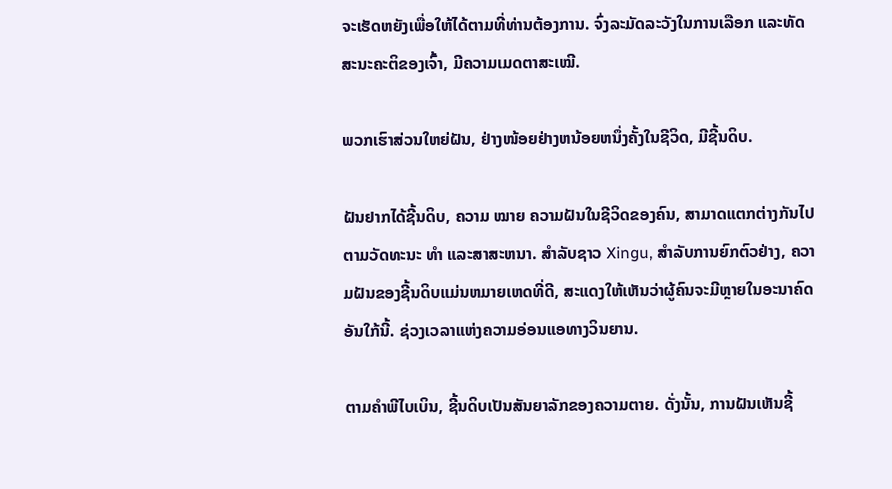ຈະເຮັດຫຍັງເພື່ອໃຫ້ໄດ້ຕາມທີ່ທ່ານຕ້ອງການ. ຈົ່ງລະມັດລະວັງໃນການເລືອກ ແລະທັດສະນະຄະຕິຂອງເຈົ້າ, ມີຄວາມເມດຕາສະເໝີ.

ພວກເຮົາສ່ວນໃຫຍ່ຝັນ, ຢ່າງໜ້ອຍຢ່າງຫນ້ອຍຫນຶ່ງຄັ້ງໃນຊີວິດ, ມີຊີ້ນດິບ.

ຝັນຢາກໄດ້ຊີ້ນດິບ, ຄວາມ ໝາຍ ຄວາມຝັນໃນຊີວິດຂອງຄົນ, ສາມາດແຕກຕ່າງກັນໄປຕາມວັດທະນະ ທຳ ແລະສາສະຫນາ. ສໍາລັບຊາວ Xingu, ສໍາລັບການຍົກຕົວຢ່າງ, ຄວາມຝັນຂອງຊີ້ນດິບແມ່ນຫມາຍເຫດທີ່ດີ, ສະແດງໃຫ້ເຫັນວ່າຜູ້ຄົນຈະມີຫຼາຍໃນອະນາຄົດອັນໃກ້ນີ້. ຊ່ວງເວລາແຫ່ງຄວາມອ່ອນແອທາງວິນຍານ.

ຕາມຄໍາພີໄບເບິນ, ຊີ້ນດິບເປັນສັນຍາລັກຂອງຄວາມຕາຍ. ດັ່ງນັ້ນ, ການຝັນເຫັນຊີ້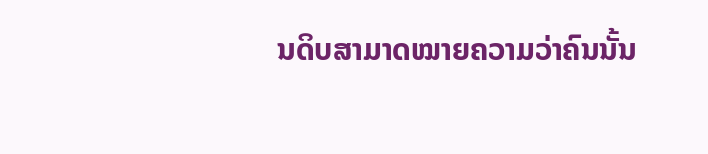ນດິບສາມາດໝາຍຄວາມວ່າຄົນນັ້ນ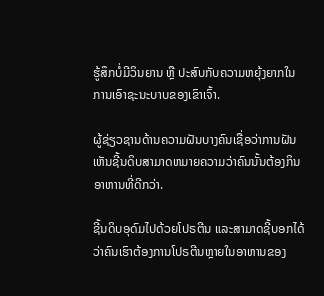ຮູ້ສຶກບໍ່ມີວິນຍານ ຫຼື ປະສົບກັບຄວາມຫຍຸ້ງຍາກໃນການເອົາຊະນະບາບຂອງເຂົາເຈົ້າ.

ຜູ້ຊ່ຽວຊານດ້ານຄວາມຝັນບາງຄົນເຊື່ອວ່າການຝັນເຫັນຊີ້ນດິບສາມາດຫມາຍຄວາມວ່າຄົນນັ້ນຕ້ອງກິນອາຫານທີ່ດີກວ່າ.

ຊີ້ນດິບອຸດົມໄປດ້ວຍໂປຣຕີນ ແລະສາມາດຊີ້ບອກໄດ້ວ່າຄົນເຮົາຕ້ອງການໂປຣຕີນຫຼາຍໃນອາຫານຂອງ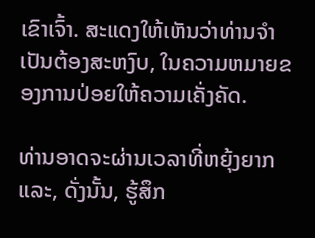ເຂົາເຈົ້າ. ສະແດງໃຫ້ເຫັນວ່າທ່ານຈໍາເປັນຕ້ອງສະຫງົບ, ໃນຄວາມຫມາຍຂອງການປ່ອຍໃຫ້ຄວາມເຄັ່ງຄັດ.

ທ່ານອາດຈະຜ່ານເວລາທີ່ຫຍຸ້ງຍາກແລະ, ດັ່ງນັ້ນ, ຮູ້ສຶກ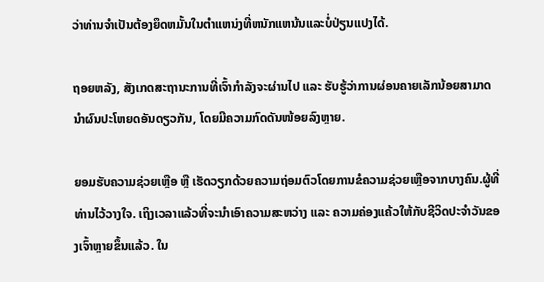ວ່າທ່ານຈໍາເປັນຕ້ອງຍຶດຫມັ້ນໃນຕໍາແຫນ່ງທີ່ຫນັກແຫນ້ນແລະບໍ່ປ່ຽນແປງໄດ້.

ຖອຍຫລັງ, ສັງເກດສະຖານະການທີ່ເຈົ້າກຳລັງຈະຜ່ານໄປ ແລະ ຮັບຮູ້ວ່າການຜ່ອນຄາຍເລັກນ້ອຍສາມາດນຳຜົນປະໂຫຍດອັນດຽວກັນ, ໂດຍມີຄວາມກົດດັນໜ້ອຍລົງຫຼາຍ.

ຍອມຮັບຄວາມຊ່ວຍເຫຼືອ ຫຼື ເຮັດວຽກດ້ວຍຄວາມຖ່ອມຕົວໂດຍການຂໍຄວາມຊ່ວຍເຫຼືອຈາກບາງຄົນ.ຜູ້ທີ່ທ່ານໄວ້ວາງໃຈ. ເຖິງເວລາແລ້ວທີ່ຈະນຳເອົາຄວາມສະຫວ່າງ ແລະ ຄວາມຄ່ອງແຄ້ວໃຫ້ກັບຊີວິດປະຈຳວັນຂອງເຈົ້າຫຼາຍຂຶ້ນແລ້ວ. ໃນ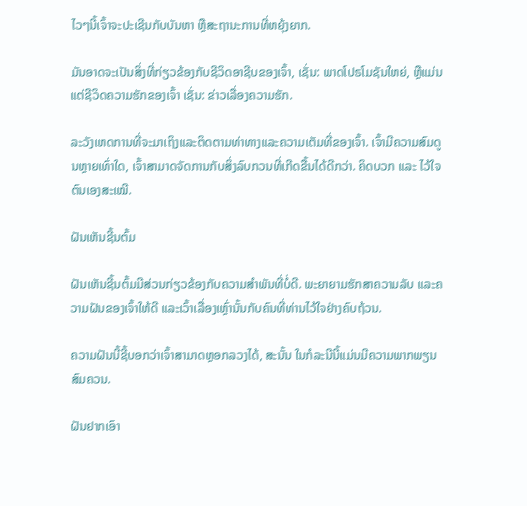ໄວໆນີ້ເຈົ້າຈະປະເຊີນກັບບັນຫາ ຫຼືສະຖານະການທີ່ຫຍຸ້ງຍາກ.

ມັນອາດຈະເປັນສິ່ງທີ່ກ່ຽວຂ້ອງກັບຊີວິດອາຊີບຂອງເຈົ້າ, ເຊັ່ນ: ພາດໂປຣໂມຊັນໃຫຍ່, ຫຼືແມ່ນແຕ່ຊີວິດຄວາມຮັກຂອງເຈົ້າ ເຊັ່ນ: ຂ່າວເລື່ອງຄວາມຮັກ.

ລະວັງເຫດການທີ່ຈະມາເຖິງແລະຕິດຕາມທ່າທາງແລະຄວາມເຕັມທີ່ຂອງເຈົ້າ. ເຈົ້າມີຄວາມສົມດູນຫຼາຍເທົ່າໃດ, ເຈົ້າສາມາດຈັດການກັບສິ່ງລົບກວນທີ່ເກີດຂື້ນໄດ້ດີກວ່າ. ຄິດບວກ ແລະ ໄວ້ໃຈຕົນເອງສະເໝີ.

ຝັນເຫັນຊີ້ນຕົ້ມ

ຝັນເຫັນຊີ້ນຕົ້ມມີສ່ວນກ່ຽວຂ້ອງກັບຄວາມສຳພັນທີ່ບໍ່ດີ. ພະຍາຍາມຮັກສາຄວາມລັບ ແລະຄວາມຝັນຂອງເຈົ້າໃຫ້ດີ ແລະເວົ້າເລື່ອງເຫຼົ່ານັ້ນກັບຄົນທີ່ທ່ານໄວ້ໃຈຢ່າງຄົບຖ້ວນ.

ຄວາມຝັນນີ້ຊີ້ບອກວ່າເຈົ້າສາມາດຫຼອກລວງໄດ້, ສະນັ້ນ ໃນກໍລະນີນີ້ແມ່ນມີຄວາມພາກພຽນສົມຄວນ.

ຝັນຢາກເອົາ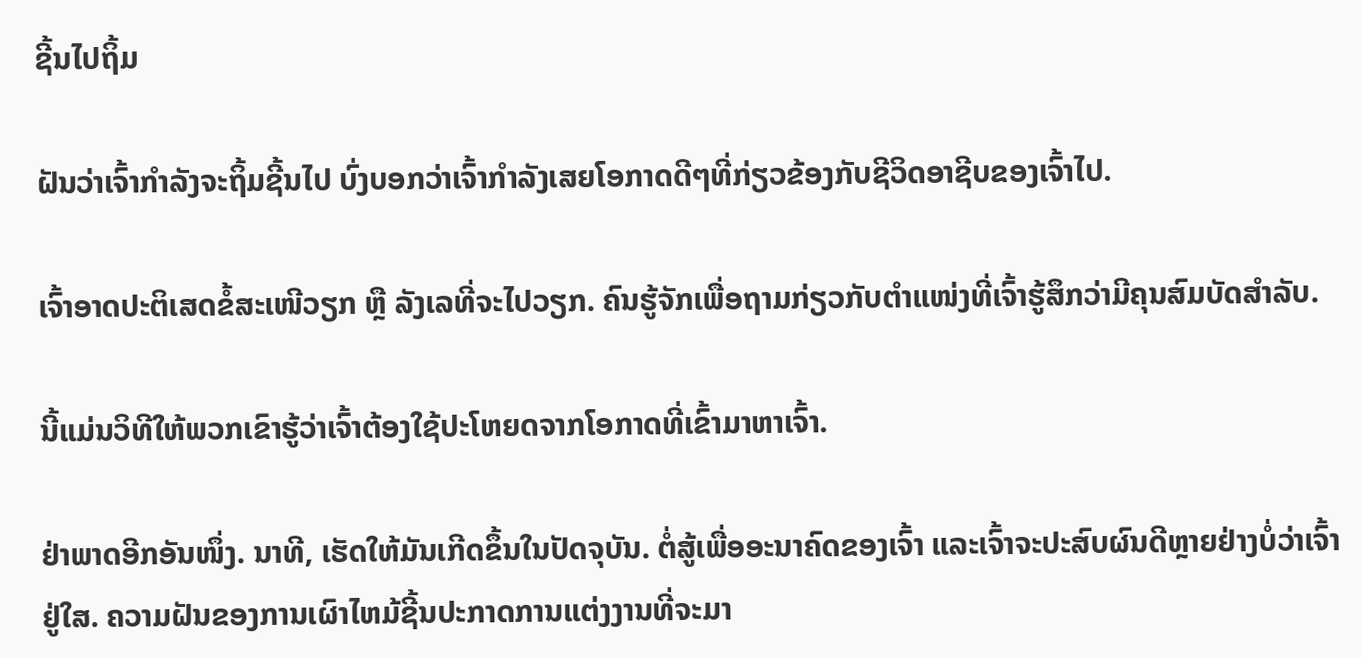ຊີ້ນໄປຖິ້ມ

ຝັນວ່າເຈົ້າກຳລັງຈະຖິ້ມຊີ້ນໄປ ບົ່ງບອກວ່າເຈົ້າກຳລັງເສຍໂອກາດດີໆທີ່ກ່ຽວຂ້ອງກັບຊີວິດອາຊີບຂອງເຈົ້າໄປ.

ເຈົ້າອາດປະຕິເສດຂໍ້ສະເໜີວຽກ ຫຼື ລັງເລທີ່ຈະໄປວຽກ. ຄົນຮູ້ຈັກເພື່ອຖາມກ່ຽວກັບຕໍາແໜ່ງທີ່ເຈົ້າຮູ້ສຶກວ່າມີຄຸນສົມບັດສໍາລັບ.

ນີ້ແມ່ນວິທີໃຫ້ພວກເຂົາຮູ້ວ່າເຈົ້າຕ້ອງໃຊ້ປະໂຫຍດຈາກໂອກາດທີ່ເຂົ້າມາຫາເຈົ້າ.

ຢ່າພາດອີກອັນໜຶ່ງ. ນາທີ, ເຮັດໃຫ້ມັນເກີດຂຶ້ນໃນປັດຈຸບັນ. ຕໍ່ສູ້ເພື່ອອະນາຄົດຂອງເຈົ້າ ແລະເຈົ້າຈະປະສົບຜົນດີຫຼາຍຢ່າງບໍ່ວ່າເຈົ້າຢູ່ໃສ. ຄວາມຝັນຂອງການເຜົາໄຫມ້ຊີ້ນປະກາດການແຕ່ງງານທີ່ຈະມາ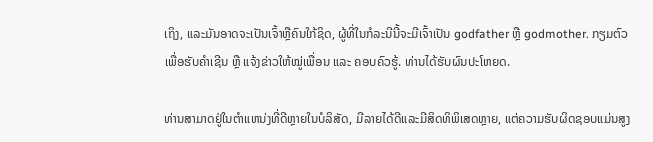ເຖິງ, ແລະມັນອາດຈະເປັນເຈົ້າຫຼືຄົນໃກ້ຊິດ, ຜູ້ທີ່ໃນກໍລະນີນີ້ຈະມີເຈົ້າເປັນ godfather ຫຼື godmother. ກຽມຕົວເພື່ອຮັບຄຳເຊີນ ຫຼື ແຈ້ງຂ່າວໃຫ້ໝູ່ເພື່ອນ ແລະ ຄອບຄົວຮູ້. ທ່ານໄດ້ຮັບຜົນປະໂຫຍດ.

ທ່ານສາມາດຢູ່ໃນຕໍາແຫນ່ງທີ່ດີຫຼາຍໃນບໍລິສັດ, ມີລາຍໄດ້ດີແລະມີສິດທິພິເສດຫຼາຍ, ແຕ່ຄວາມຮັບຜິດຊອບແມ່ນສູງ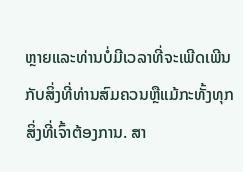ຫຼາຍແລະທ່ານບໍ່ມີເວລາທີ່ຈະເພີດເພີນກັບສິ່ງທີ່ທ່ານສົມຄວນຫຼືແມ້ກະທັ້ງທຸກສິ່ງທີ່ເຈົ້າຕ້ອງການ. ສາ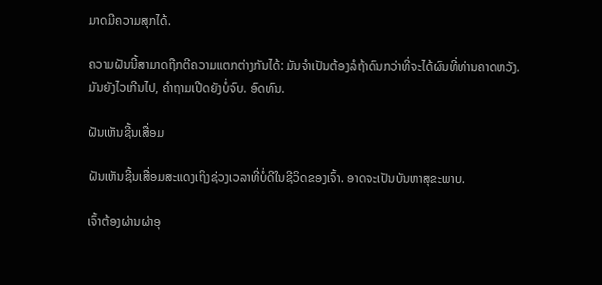ມາດມີຄວາມສຸກໄດ້.

ຄວາມຝັນນີ້ສາມາດຖືກຕີຄວາມແຕກຕ່າງກັນໄດ້: ມັນຈໍາເປັນຕ້ອງລໍຖ້າດົນກວ່າທີ່ຈະໄດ້ຜົນທີ່ທ່ານຄາດຫວັງ. ມັນຍັງໄວເກີນໄປ, ຄໍາຖາມເປີດຍັງບໍ່ຈົບ. ອົດທົນ.

ຝັນເຫັນຊີ້ນເສື່ອມ

ຝັນເຫັນຊີ້ນເສື່ອມສະແດງເຖິງຊ່ວງເວລາທີ່ບໍ່ດີໃນຊີວິດຂອງເຈົ້າ. ອາດຈະເປັນບັນຫາສຸຂະພາບ.

ເຈົ້າຕ້ອງຜ່ານຜ່າອຸ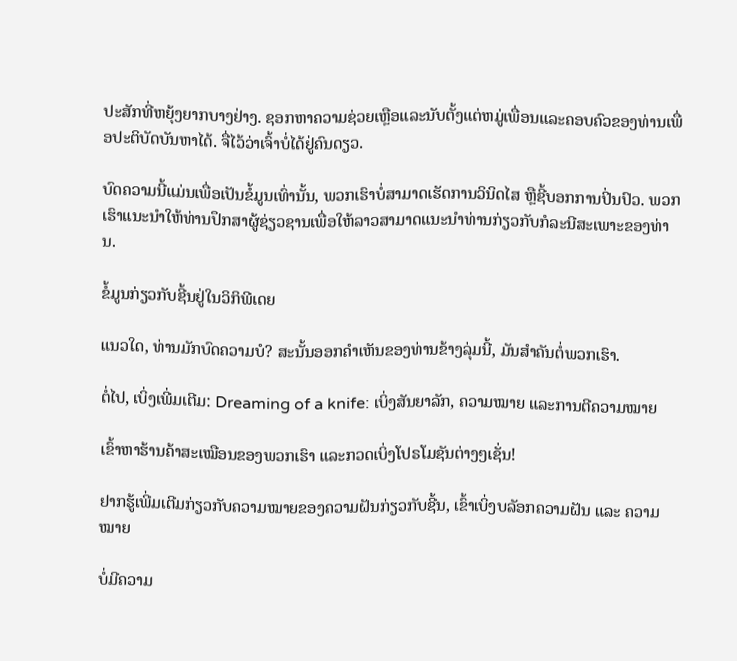ປະສັກທີ່ຫຍຸ້ງຍາກບາງຢ່າງ. ຊອກຫາຄວາມຊ່ວຍເຫຼືອແລະນັບຕັ້ງແຕ່ຫມູ່ເພື່ອນແລະຄອບຄົວຂອງທ່ານເພື່ອປະຕິບັດບັນຫາໄດ້. ຈື່ໄວ້ວ່າເຈົ້າບໍ່ໄດ້ຢູ່ຄົນດຽວ.

ບົດຄວາມນີ້ແມ່ນເພື່ອເປັນຂໍ້ມູນເທົ່ານັ້ນ, ພວກເຮົາບໍ່ສາມາດເຮັດການວິນິດໄສ ຫຼືຊີ້ບອກການປິ່ນປົວ. ພວກເຮົາແນະນໍາໃຫ້ທ່ານປຶກສາຜູ້ຊ່ຽວຊານເພື່ອໃຫ້ລາວສາມາດແນະນໍາທ່ານກ່ຽວກັບກໍລະນີສະເພາະຂອງທ່ານ.

ຂໍ້ມູນກ່ຽວກັບຊີ້ນຢູ່ໃນວິກິພີເດຍ

ແນວໃດ, ທ່ານມັກບົດຄວາມບໍ? ສະນັ້ນອອກຄໍາເຫັນຂອງທ່ານຂ້າງລຸ່ມນີ້, ມັນສໍາຄັນຕໍ່ພວກເຮົາ.

ຕໍ່ໄປ, ເບິ່ງເພີ່ມເຕີມ: Dreaming of a knife: ເບິ່ງສັນຍາລັກ, ຄວາມໝາຍ ແລະການຕີຄວາມໝາຍ

ເຂົ້າຫາຮ້ານຄ້າສະເໝືອນຂອງພວກເຮົາ ແລະກວດເບິ່ງໂປຣໂມຊັນຕ່າງໆເຊັ່ນ!

ຢາກຮູ້ເພີ່ມເຕີມກ່ຽວກັບຄວາມໝາຍຂອງຄວາມຝັນກ່ຽວກັບຊີ້ນ, ເຂົ້າເບິ່ງບລັອກຄວາມຝັນ ແລະ ຄວາມໝາຍ

ບໍ່ມີຄວາມ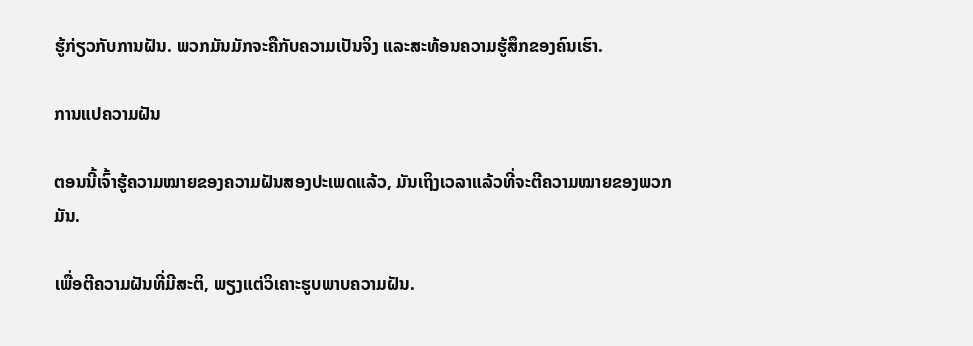ຮູ້ກ່ຽວກັບການຝັນ. ພວກມັນມັກຈະຄືກັບຄວາມເປັນຈິງ ແລະສະທ້ອນຄວາມຮູ້ສຶກຂອງຄົນເຮົາ.

ການແປຄວາມຝັນ

ຕອນນີ້ເຈົ້າຮູ້ຄວາມໝາຍຂອງຄວາມຝັນສອງປະເພດແລ້ວ, ມັນເຖິງເວລາແລ້ວທີ່ຈະຕີຄວາມໝາຍຂອງພວກມັນ.

ເພື່ອຕີຄວາມຝັນທີ່ມີສະຕິ, ພຽງແຕ່ວິເຄາະຮູບພາບຄວາມຝັນ.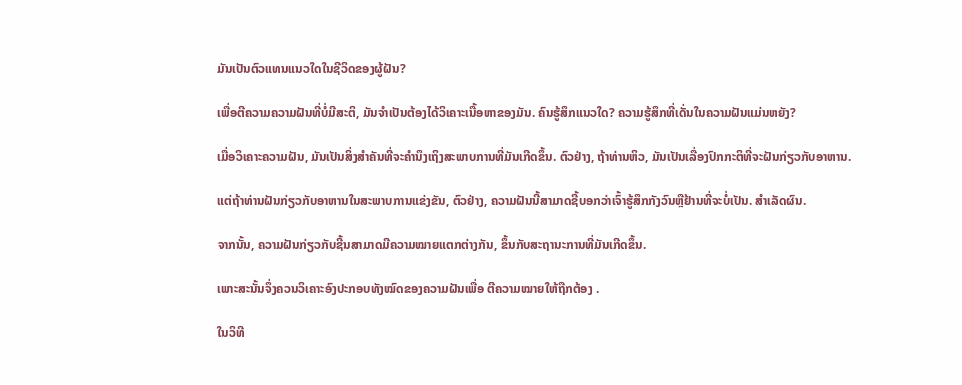ມັນເປັນຕົວແທນແນວໃດໃນຊີວິດຂອງຜູ້ຝັນ?

ເພື່ອຕີຄວາມຄວາມຝັນທີ່ບໍ່ມີສະຕິ, ມັນຈໍາເປັນຕ້ອງໄດ້ວິເຄາະເນື້ອຫາຂອງມັນ. ຄົນຮູ້ສຶກແນວໃດ? ຄວາມຮູ້ສຶກທີ່ເດັ່ນໃນຄວາມຝັນແມ່ນຫຍັງ?

ເມື່ອວິເຄາະຄວາມຝັນ, ມັນເປັນສິ່ງສໍາຄັນທີ່ຈະຄໍານຶງເຖິງສະພາບການທີ່ມັນເກີດຂຶ້ນ. ຕົວຢ່າງ, ຖ້າທ່ານຫິວ, ມັນເປັນເລື່ອງປົກກະຕິທີ່ຈະຝັນກ່ຽວກັບອາຫານ.

ແຕ່ຖ້າທ່ານຝັນກ່ຽວກັບອາຫານໃນສະພາບການແຂ່ງຂັນ, ຕົວຢ່າງ, ຄວາມຝັນນີ້ສາມາດຊີ້ບອກວ່າເຈົ້າຮູ້ສຶກກັງວົນຫຼືຢ້ານທີ່ຈະບໍ່ເປັນ. ສຳເລັດຜົນ.

ຈາກນັ້ນ, ຄວາມຝັນກ່ຽວກັບຊີ້ນສາມາດມີຄວາມໝາຍແຕກຕ່າງກັນ, ຂຶ້ນກັບສະຖານະການທີ່ມັນເກີດຂຶ້ນ.

ເພາະສະນັ້ນຈຶ່ງຄວນວິເຄາະອົງປະກອບທັງໝົດຂອງຄວາມຝັນເພື່ອ ຕີຄວາມໝາຍໃຫ້ຖືກຕ້ອງ .

ໃນວິທີ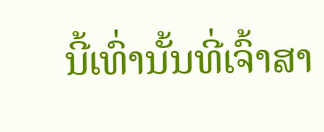ນີ້ເທົ່ານັ້ນທີ່ເຈົ້າສາ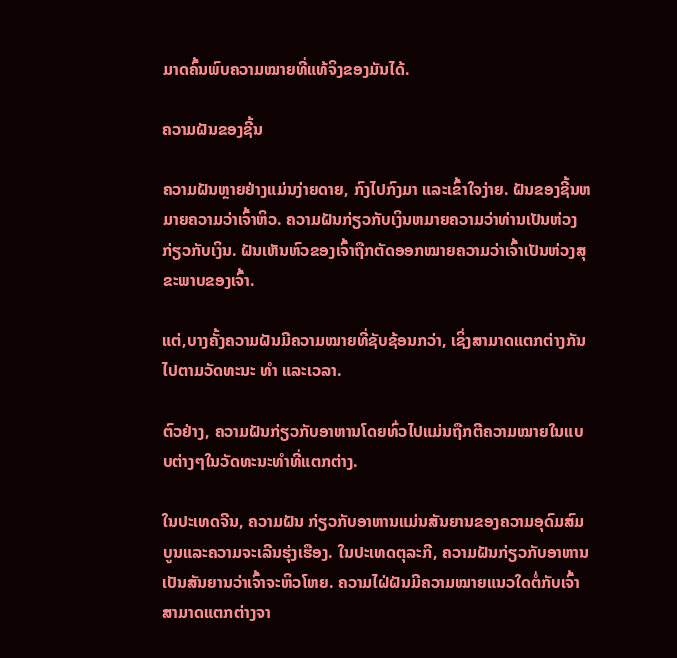ມາດຄົ້ນພົບຄວາມໝາຍທີ່ແທ້ຈິງຂອງມັນໄດ້.

ຄວາມຝັນຂອງຊີ້ນ

ຄວາມຝັນຫຼາຍຢ່າງແມ່ນງ່າຍດາຍ, ກົງໄປກົງມາ ແລະເຂົ້າໃຈງ່າຍ. ຝັນຂອງຊີ້ນຫມາຍຄວາມວ່າເຈົ້າຫິວ. ຄວາມຝັນກ່ຽວກັບເງິນຫມາຍຄວາມວ່າທ່ານເປັນຫ່ວງກ່ຽວກັບເງິນ. ຝັນເຫັນຫົວຂອງເຈົ້າຖືກຕັດອອກໝາຍຄວາມວ່າເຈົ້າເປັນຫ່ວງສຸຂະພາບຂອງເຈົ້າ.

ແຕ່,ບາງຄັ້ງຄວາມຝັນມີຄວາມໝາຍທີ່ຊັບຊ້ອນກວ່າ, ເຊິ່ງສາມາດແຕກຕ່າງກັນໄປຕາມວັດທະນະ ທຳ ແລະເວລາ.

ຕົວຢ່າງ, ຄວາມຝັນກ່ຽວກັບອາຫານໂດຍທົ່ວໄປແມ່ນຖືກຕີຄວາມໝາຍໃນແບບຕ່າງໆໃນວັດທະນະທຳທີ່ແຕກຕ່າງ.

ໃນປະເທດຈີນ, ຄວາມຝັນ ກ່ຽວກັບອາຫານແມ່ນສັນຍານຂອງຄວາມອຸດົມສົມບູນແລະຄວາມຈະເລີນຮຸ່ງເຮືອງ. ໃນປະເທດຕຸລະກີ, ຄວາມຝັນກ່ຽວກັບອາຫານເປັນສັນຍານວ່າເຈົ້າຈະຫິວໂຫຍ. ຄວາມໄຝ່ຝັນມີຄວາມໝາຍແນວໃດຕໍ່ກັບເຈົ້າສາມາດແຕກຕ່າງຈາ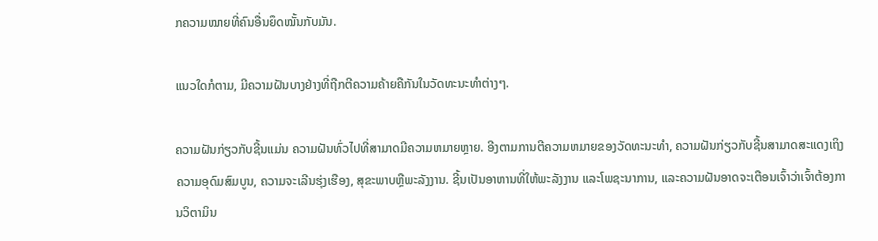ກຄວາມໝາຍທີ່ຄົນອື່ນຍຶດໝັ້ນກັບມັນ.

ແນວໃດກໍຕາມ, ມີຄວາມຝັນບາງຢ່າງທີ່ຖືກຕີຄວາມຄ້າຍຄືກັນໃນວັດທະນະທຳຕ່າງໆ.

ຄວາມຝັນກ່ຽວກັບຊີ້ນແມ່ນ ຄວາມຝັນທົ່ວໄປທີ່ສາມາດມີຄວາມຫມາຍຫຼາຍ. ອີງຕາມການຕີຄວາມຫມາຍຂອງວັດທະນະທໍາ, ຄວາມຝັນກ່ຽວກັບຊີ້ນສາມາດສະແດງເຖິງຄວາມອຸດົມສົມບູນ, ຄວາມຈະເລີນຮຸ່ງເຮືອງ, ສຸຂະພາບຫຼືພະລັງງານ. ຊີ້ນເປັນອາຫານທີ່ໃຫ້ພະລັງງານ ແລະໂພຊະນາການ, ແລະຄວາມຝັນອາດຈະເຕືອນເຈົ້າວ່າເຈົ້າຕ້ອງການວິຕາມິນ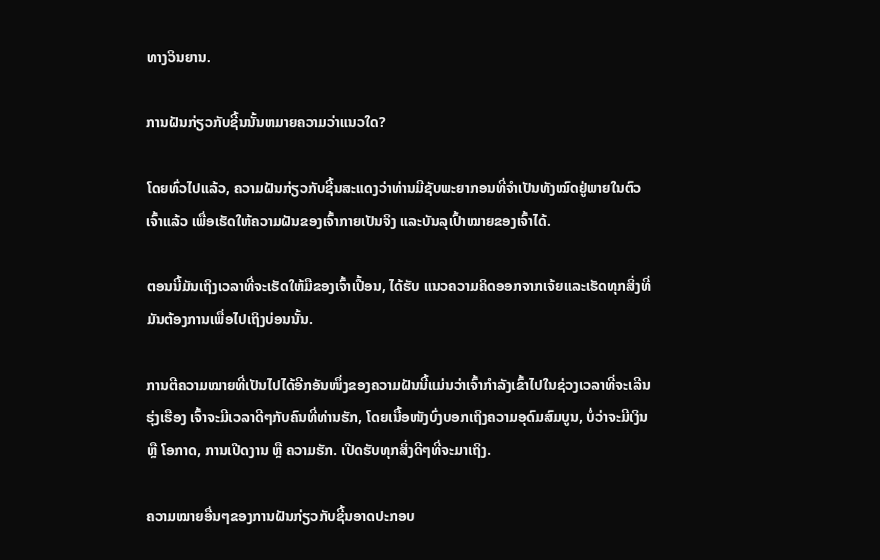ທາງວິນຍານ.

ການຝັນກ່ຽວກັບຊີ້ນນັ້ນຫມາຍຄວາມວ່າແນວໃດ?

ໂດຍທົ່ວໄປແລ້ວ, ຄວາມຝັນກ່ຽວກັບຊີ້ນສະແດງວ່າທ່ານມີຊັບພະຍາກອນທີ່ຈໍາເປັນທັງໝົດຢູ່ພາຍໃນຕົວເຈົ້າແລ້ວ ເພື່ອເຮັດໃຫ້ຄວາມຝັນຂອງເຈົ້າກາຍເປັນຈິງ ແລະບັນລຸເປົ້າໝາຍຂອງເຈົ້າໄດ້.

ຕອນນີ້ມັນເຖິງເວລາທີ່ຈະເຮັດໃຫ້ມືຂອງເຈົ້າເປື້ອນ, ໄດ້ຮັບ ແນວຄວາມຄິດອອກຈາກເຈ້ຍແລະເຮັດທຸກສິ່ງທີ່ມັນຕ້ອງການເພື່ອໄປເຖິງບ່ອນນັ້ນ.

ການຕີຄວາມໝາຍທີ່ເປັນໄປໄດ້ອີກອັນໜຶ່ງຂອງຄວາມຝັນນີ້ແມ່ນວ່າເຈົ້າກຳລັງເຂົ້າໄປໃນຊ່ວງເວລາທີ່ຈະເລີນຮຸ່ງເຮືອງ ເຈົ້າຈະມີເວລາດີໆກັບຄົນທີ່ທ່ານຮັກ, ໂດຍເນື້ອໜັງບົ່ງບອກເຖິງຄວາມອຸດົມສົມບູນ, ບໍ່ວ່າຈະມີເງິນ ຫຼື ໂອກາດ, ການເປີດງານ ຫຼື ຄວາມຮັກ. ເປີດຮັບທຸກສິ່ງດີໆທີ່ຈະມາເຖິງ.

ຄວາມໝາຍອື່ນໆຂອງການຝັນກ່ຽວກັບຊີ້ນອາດປະກອບ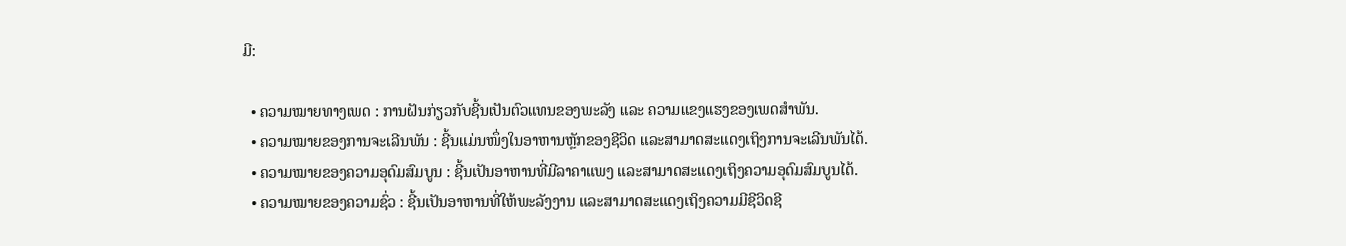ມີ:

  • ຄວາມໝາຍທາງເພດ : ການຝັນກ່ຽວກັບຊີ້ນເປັນຕົວແທນຂອງພະລັງ ແລະ ຄວາມແຂງແຮງຂອງເພດສຳພັນ.
  • ຄວາມໝາຍຂອງການຈະເລີນພັນ : ຊີ້ນແມ່ນໜຶ່ງໃນອາຫານຫຼັກຂອງຊີວິດ ແລະສາມາດສະແດງເຖິງການຈະເລີນພັນໄດ້.
  • ຄວາມໝາຍຂອງຄວາມອຸດົມສົມບູນ : ຊີ້ນເປັນອາຫານທີ່ມີລາຄາແພງ ແລະສາມາດສະແດງເຖິງຄວາມອຸດົມສົມບູນໄດ້.
  • ຄວາມໝາຍຂອງຄວາມຊົ່ວ : ຊີ້ນເປັນອາຫານທີ່ໃຫ້ພະລັງງານ ແລະສາມາດສະແດງເຖິງຄວາມມີຊີວິດຊີ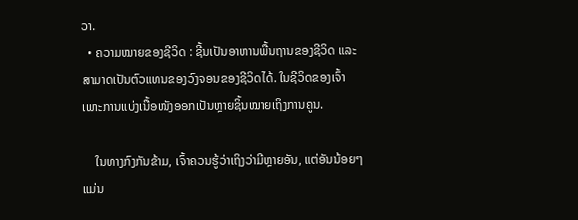ວາ.
  • ຄວາມໝາຍຂອງຊີວິດ : ຊີ້ນເປັນອາຫານພື້ນຖານຂອງຊີວິດ ແລະສາມາດເປັນຕົວແທນຂອງວົງຈອນຂອງຊີວິດໄດ້. ໃນຊີວິດຂອງເຈົ້າ ເພາະການແບ່ງເນື້ອໜັງອອກເປັນຫຼາຍຊິ້ນໝາຍເຖິງການຄູນ.

    ໃນທາງກົງກັນຂ້າມ, ເຈົ້າຄວນຮູ້ວ່າເຖິງວ່າມີຫຼາຍອັນ, ແຕ່ອັນນ້ອຍໆແມ່ນ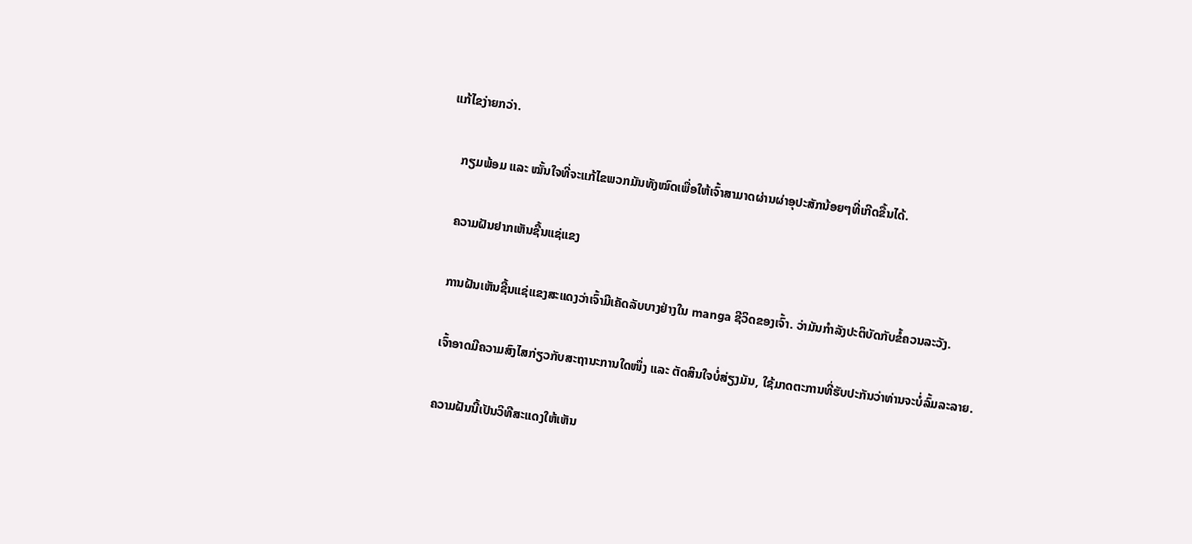ແກ້ໄຂງ່າຍກວ່າ.

    ກຽມພ້ອມ ແລະ ໝັ້ນໃຈທີ່ຈະແກ້ໄຂພວກມັນທັງໝົດເພື່ອໃຫ້ເຈົ້າສາມາດຜ່ານຜ່າອຸປະສັກນ້ອຍໆທີ່ເກີດຂື້ນໄດ້.

    ຄວາມຝັນຢາກເຫັນຊີ້ນແຊ່ແຂງ

    ການຝັນເຫັນຊີ້ນແຊ່ແຂງສະແດງວ່າເຈົ້າມີເຄັດລັບບາງຢ່າງໃນ manga ຊີວິດຂອງເຈົ້າ. ວ່າມັນກໍາລັງປະຕິບັດກັບຂໍ້ຄວນລະວັງ.

    ເຈົ້າອາດມີຄວາມສົງໄສກ່ຽວກັບສະຖານະການໃດໜຶ່ງ ແລະ ຕັດສິນໃຈບໍ່ສ່ຽງມັນ, ໃຊ້ມາດຕະການທີ່ຮັບປະກັນວ່າທ່ານຈະບໍ່ລົ້ມລະລາຍ.

    ຄວາມຝັນນີ້ເປັນວິທີສະແດງໃຫ້ເຫັນ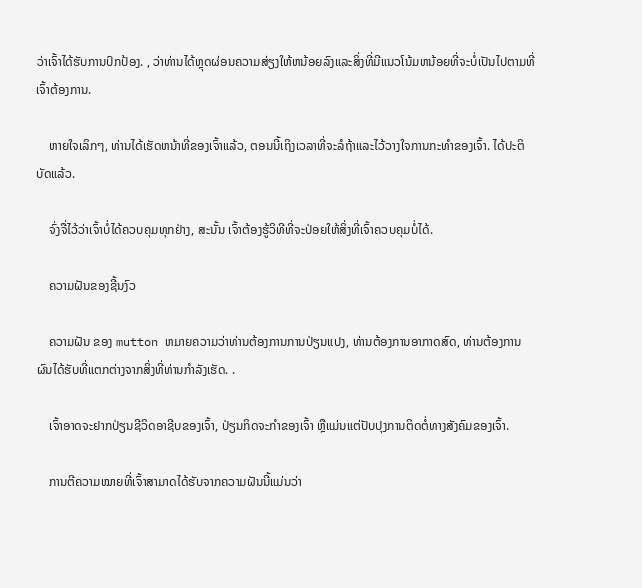ວ່າເຈົ້າໄດ້ຮັບການປົກປ້ອງ. , ວ່າທ່ານໄດ້ຫຼຸດຜ່ອນຄວາມສ່ຽງໃຫ້ຫນ້ອຍລົງແລະສິ່ງທີ່ມີແນວໂນ້ມຫນ້ອຍທີ່ຈະບໍ່ເປັນໄປຕາມທີ່ເຈົ້າຕ້ອງການ.

    ຫາຍໃຈເລິກໆ, ທ່ານໄດ້ເຮັດຫນ້າທີ່ຂອງເຈົ້າແລ້ວ, ຕອນນີ້ເຖິງເວລາທີ່ຈະລໍຖ້າແລະໄວ້ວາງໃຈການກະທໍາຂອງເຈົ້າ. ໄດ້ປະຕິບັດແລ້ວ.

    ຈົ່ງຈື່ໄວ້ວ່າເຈົ້າບໍ່ໄດ້ຄວບຄຸມທຸກຢ່າງ, ສະນັ້ນ ເຈົ້າຕ້ອງຮູ້ວິທີທີ່ຈະປ່ອຍໃຫ້ສິ່ງທີ່ເຈົ້າຄວບຄຸມບໍ່ໄດ້.

    ຄວາມຝັນຂອງຊີ້ນງົວ

    ຄວາມຝັນ ຂອງ mutton ຫມາຍຄວາມວ່າທ່ານຕ້ອງການການປ່ຽນແປງ, ທ່ານຕ້ອງການອາກາດສົດ, ທ່ານຕ້ອງການຜົນໄດ້ຮັບທີ່ແຕກຕ່າງຈາກສິ່ງທີ່ທ່ານກໍາລັງເຮັດ. .

    ເຈົ້າອາດຈະຢາກປ່ຽນຊີວິດອາຊີບຂອງເຈົ້າ, ປ່ຽນກິດຈະກຳຂອງເຈົ້າ ຫຼືແມ່ນແຕ່ປັບປຸງການຕິດຕໍ່ທາງສັງຄົມຂອງເຈົ້າ.

    ການຕີຄວາມໝາຍທີ່ເຈົ້າສາມາດໄດ້ຮັບຈາກຄວາມຝັນນີ້ແມ່ນວ່າ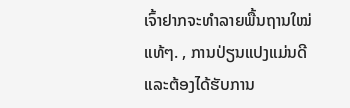ເຈົ້າຢາກຈະທຳລາຍພື້ນຖານໃໝ່ແທ້ໆ. , ການປ່ຽນແປງແມ່ນດີແລະຕ້ອງໄດ້ຮັບການ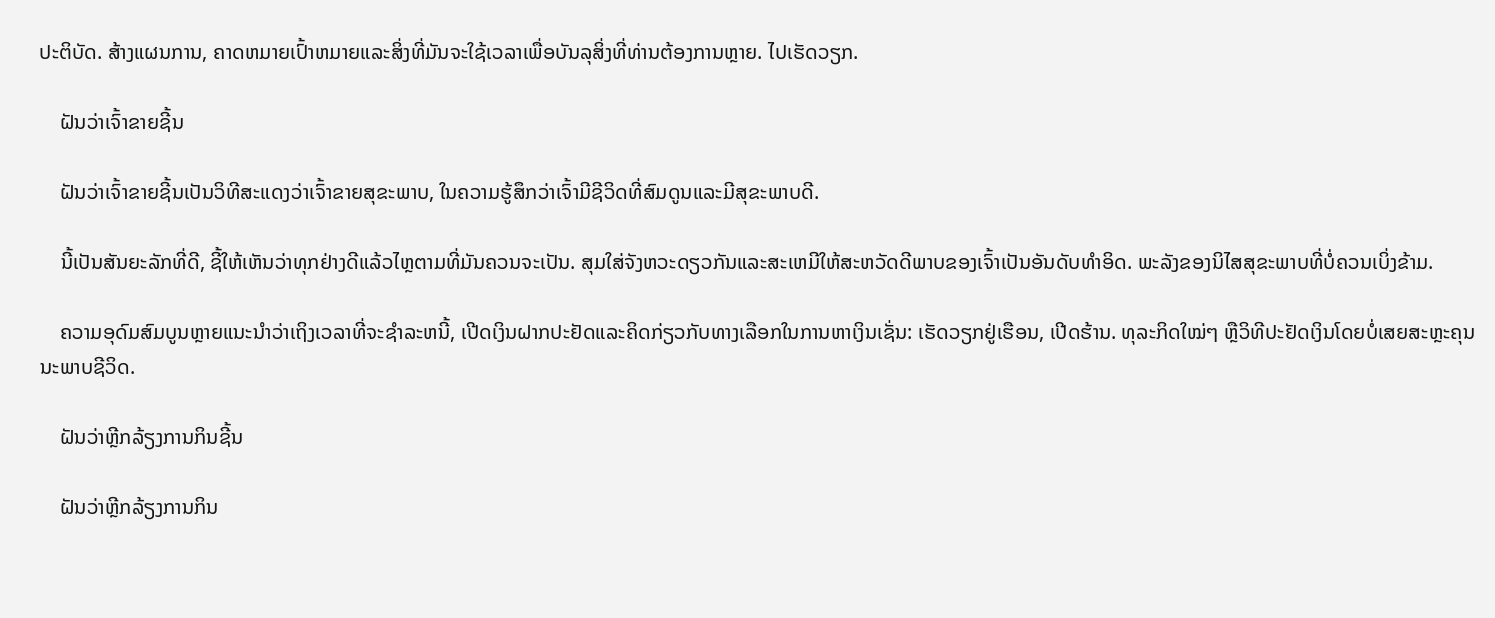ປະຕິບັດ. ສ້າງແຜນການ, ຄາດຫມາຍເປົ້າຫມາຍແລະສິ່ງທີ່ມັນຈະໃຊ້ເວລາເພື່ອບັນລຸສິ່ງທີ່ທ່ານຕ້ອງການຫຼາຍ. ໄປເຮັດວຽກ.

    ຝັນວ່າເຈົ້າຂາຍຊີ້ນ

    ຝັນວ່າເຈົ້າຂາຍຊີ້ນເປັນວິທີສະແດງວ່າເຈົ້າຂາຍສຸຂະພາບ, ໃນຄວາມຮູ້ສຶກວ່າເຈົ້າມີຊີວິດທີ່ສົມດູນແລະມີສຸຂະພາບດີ.

    ນີ້ເປັນສັນຍະລັກທີ່ດີ, ຊີ້ໃຫ້ເຫັນວ່າທຸກຢ່າງດີແລ້ວໄຫຼຕາມທີ່ມັນຄວນຈະເປັນ. ສຸມໃສ່ຈັງຫວະດຽວກັນແລະສະເຫມີໃຫ້ສະຫວັດດີພາບຂອງເຈົ້າເປັນອັນດັບທໍາອິດ. ພະລັງຂອງນິໄສສຸຂະພາບທີ່ບໍ່ຄວນເບິ່ງຂ້າມ.

    ຄວາມອຸດົມສົມບູນຫຼາຍແນະນໍາວ່າເຖິງເວລາທີ່ຈະຊໍາລະຫນີ້, ເປີດເງິນຝາກປະຢັດແລະຄິດກ່ຽວກັບທາງເລືອກໃນການຫາເງິນເຊັ່ນ: ເຮັດວຽກຢູ່ເຮືອນ, ເປີດຮ້ານ. ທຸລະກິດໃໝ່ໆ ຫຼືວິທີປະຢັດເງິນໂດຍບໍ່ເສຍສະຫຼະຄຸນນະພາບຊີວິດ.

    ຝັນວ່າຫຼີກລ້ຽງການກິນຊີ້ນ

    ຝັນວ່າຫຼີກລ້ຽງການກິນ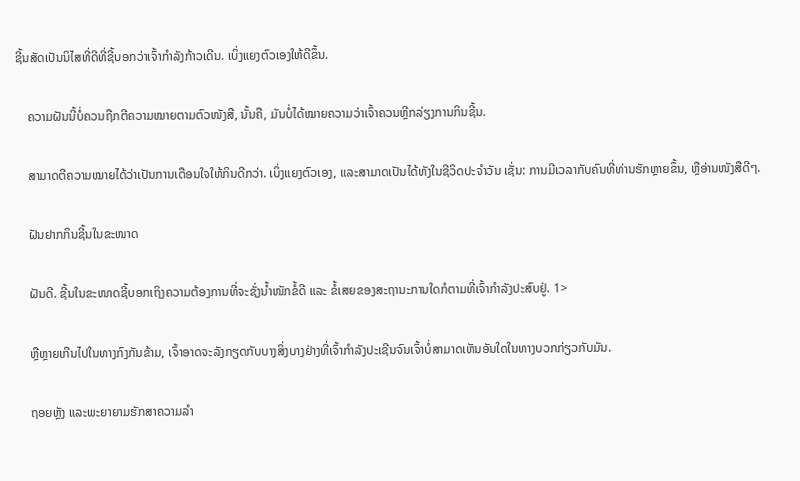ຊີ້ນສັດເປັນນິໄສທີ່ດີທີ່ຊີ້ບອກວ່າເຈົ້າກຳລັງກ້າວເດີນ. ເບິ່ງແຍງຕົວເອງໃຫ້ດີຂຶ້ນ.

    ຄວາມຝັນນີ້ບໍ່ຄວນຖືກຕີຄວາມໝາຍຕາມຕົວໜັງສື, ນັ້ນຄື, ມັນບໍ່ໄດ້ໝາຍຄວາມວ່າເຈົ້າຄວນຫຼີກລ່ຽງການກິນຊີ້ນ.

    ສາມາດຕີຄວາມໝາຍໄດ້ວ່າເປັນການເຕືອນໃຈໃຫ້ກິນດີກວ່າ. ເບິ່ງແຍງຕົວເອງ, ແລະສາມາດເປັນໄດ້ທັງໃນຊີວິດປະຈຳວັນ ເຊັ່ນ: ການມີເວລາກັບຄົນທີ່ທ່ານຮັກຫຼາຍຂຶ້ນ, ຫຼືອ່ານໜັງສືດີໆ.

    ຝັນຢາກກິນຊີ້ນໃນຂະໜາດ

    ຝັນດີ. ຊີ້ນໃນຂະໜາດຊີ້ບອກເຖິງຄວາມຕ້ອງການທີ່ຈະຊັ່ງນໍ້າໜັກຂໍ້ດີ ແລະ ຂໍ້ເສຍຂອງສະຖານະການໃດກໍຕາມທີ່ເຈົ້າກຳລັງປະສົບຢູ່. 1>

    ຫຼືຫຼາຍເກີນໄປໃນທາງກົງກັນຂ້າມ, ເຈົ້າອາດຈະລັງກຽດກັບບາງສິ່ງບາງຢ່າງທີ່ເຈົ້າກໍາລັງປະເຊີນຈົນເຈົ້າບໍ່ສາມາດເຫັນອັນໃດໃນທາງບວກກ່ຽວກັບມັນ.

    ຖອຍຫຼັງ ແລະພະຍາຍາມຮັກສາຄວາມລຳ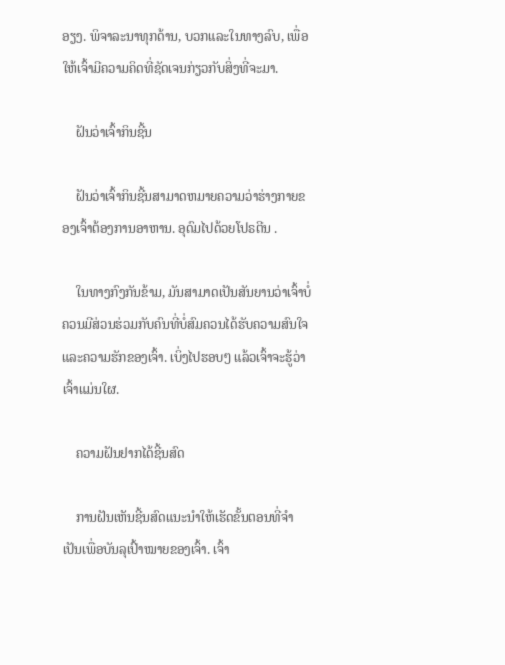ອຽງ. ພິຈາລະນາທຸກດ້ານ, ບວກແລະໃນທາງລົບ, ເພື່ອໃຫ້ເຈົ້າມີຄວາມຄິດທີ່ຊັດເຈນກ່ຽວກັບສິ່ງທີ່ຈະມາ.

    ຝັນວ່າເຈົ້າກິນຊີ້ນ

    ຝັນວ່າເຈົ້າກິນຊີ້ນສາມາດຫມາຍຄວາມວ່າຮ່າງກາຍຂອງເຈົ້າຕ້ອງການອາຫານ. ອຸດົມໄປດ້ວຍໂປຣຕີນ .

    ໃນທາງກົງກັນຂ້າມ, ມັນສາມາດເປັນສັນຍານວ່າເຈົ້າບໍ່ຄວນມີສ່ວນຮ່ວມກັບຄົນທີ່ບໍ່ສົມຄວນໄດ້ຮັບຄວາມສົນໃຈ ແລະຄວາມຮັກຂອງເຈົ້າ. ເບິ່ງໄປຮອບໆ ແລ້ວເຈົ້າຈະຮູ້ວ່າເຈົ້າແມ່ນໃຜ.

    ຄວາມຝັນຢາກໄດ້ຊີ້ນສົດ

    ການຝັນເຫັນຊີ້ນສົດແນະນຳໃຫ້ເຮັດຂັ້ນຕອນທີ່ຈຳເປັນເພື່ອບັນລຸເປົ້າໝາຍຂອງເຈົ້າ. ເຈົ້າ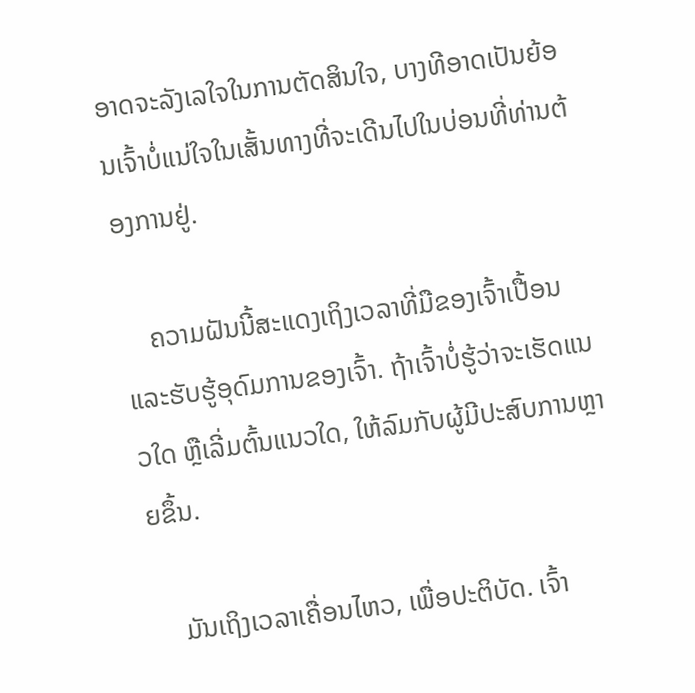ອາດຈະລັງເລໃຈໃນການຕັດສິນໃຈ, ບາງທີອາດເປັນຍ້ອນເຈົ້າບໍ່ແນ່ໃຈໃນເສັ້ນທາງທີ່ຈະເດີນໄປໃນບ່ອນທີ່ທ່ານຕ້ອງການຢູ່.

    ຄວາມຝັນນີ້ສະແດງເຖິງເວລາທີ່ມືຂອງເຈົ້າເປື້ອນ ແລະຮັບຮູ້ອຸດົມການຂອງເຈົ້າ. ຖ້າເຈົ້າບໍ່ຮູ້ວ່າຈະເຮັດແນວໃດ ຫຼືເລີ່ມຕົ້ນແນວໃດ, ໃຫ້ລົມກັບຜູ້ມີປະສົບການຫຼາຍຂຶ້ນ.

    ມັນເຖິງເວລາເຄື່ອນໄຫວ, ເພື່ອປະຕິບັດ. ເຈົ້າ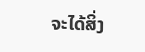ຈະໄດ້ສິ່ງ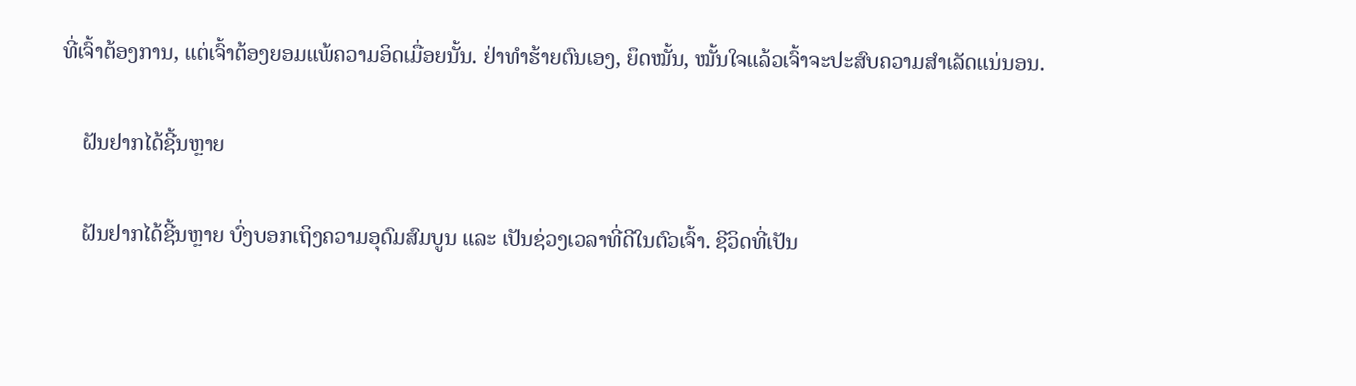ທີ່ເຈົ້າຕ້ອງການ, ແຕ່ເຈົ້າຕ້ອງຍອມແພ້ຄວາມອິດເມື່ອຍນັ້ນ. ຢ່າທຳຮ້າຍຕົນເອງ, ຍຶດໝັ້ນ, ໝັ້ນໃຈແລ້ວເຈົ້າຈະປະສົບຄວາມສຳເລັດແນ່ນອນ.

    ຝັນຢາກໄດ້ຊີ້ນຫຼາຍ

    ຝັນຢາກໄດ້ຊີ້ນຫຼາຍ ບົ່ງບອກເຖິງຄວາມອຸດົມສົມບູນ ແລະ ເປັນຊ່ວງເວລາທີ່ດີໃນຕົວເຈົ້າ. ຊີວິດທີ່ເປັນ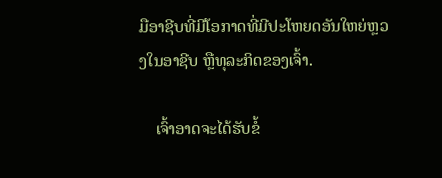ມືອາຊີບທີ່ມີໂອກາດທີ່ມີປະໂຫຍດອັນໃຫຍ່ຫຼວງໃນອາຊີບ ຫຼືທຸລະກິດຂອງເຈົ້າ.

    ເຈົ້າອາດຈະໄດ້ຮັບຂໍ້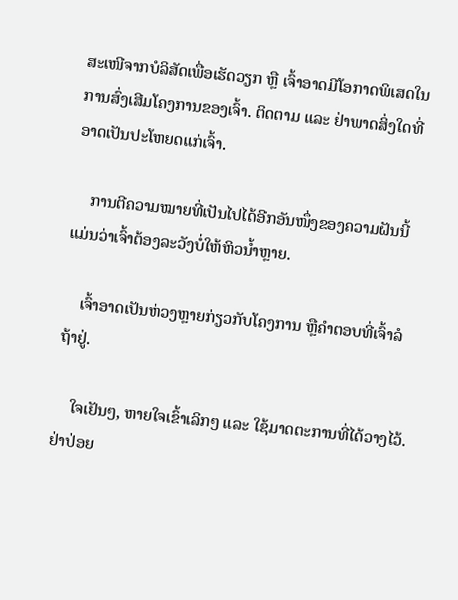ສະເໜີຈາກບໍລິສັດເພື່ອເຮັດວຽກ ຫຼື ເຈົ້າອາດມີໂອກາດພິເສດໃນການສົ່ງເສີມໂຄງການຂອງເຈົ້າ. ຕິດຕາມ ແລະ ຢ່າພາດສິ່ງໃດທີ່ອາດເປັນປະໂຫຍດແກ່ເຈົ້າ.

    ການຕີຄວາມໝາຍທີ່ເປັນໄປໄດ້ອີກອັນໜຶ່ງຂອງຄວາມຝັນນີ້ແມ່ນວ່າເຈົ້າຕ້ອງລະວັງບໍ່ໃຫ້ຫິວນໍ້າຫຼາຍ.

    ເຈົ້າອາດເປັນຫ່ວງຫຼາຍກ່ຽວກັບໂຄງການ ຫຼືຄຳຕອບທີ່ເຈົ້າລໍຖ້າຢູ່.

    ໃຈເຢັນໆ, ຫາຍໃຈເຂົ້າເລິກໆ ແລະ ໃຊ້ມາດຕະການທີ່ໄດ້ວາງໄວ້. ຢ່າປ່ອຍ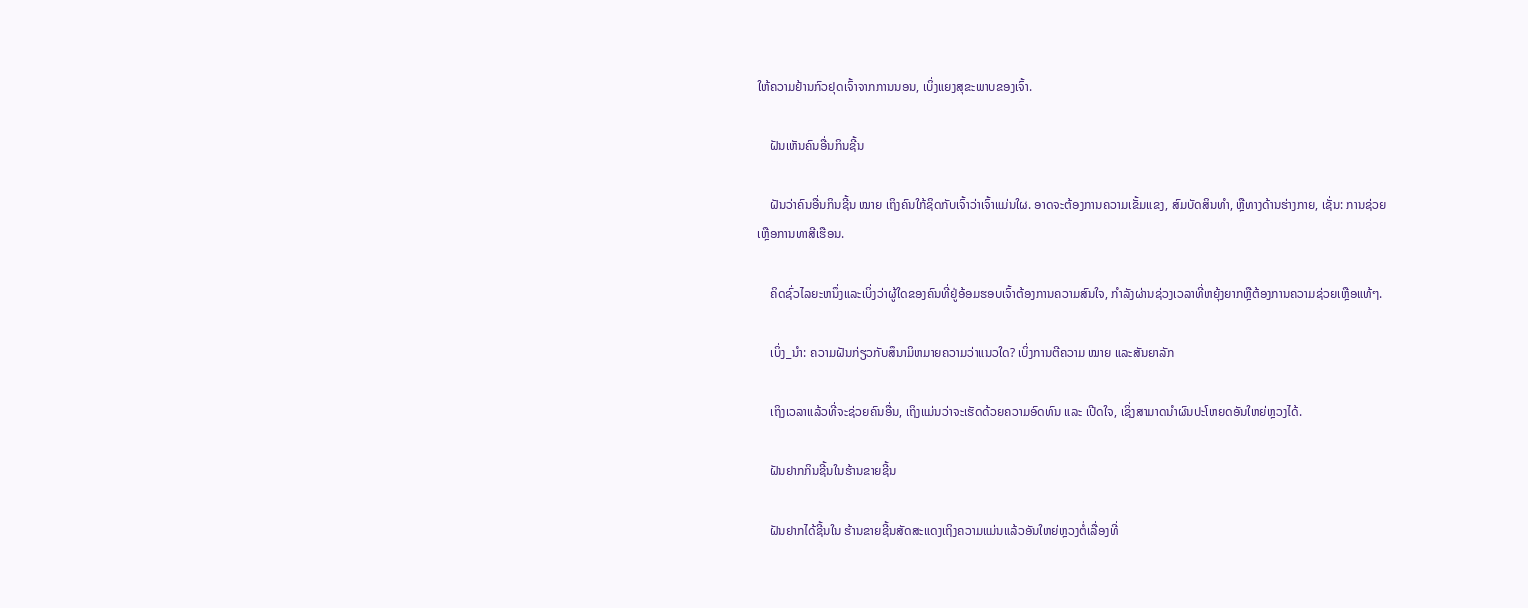ໃຫ້ຄວາມຢ້ານກົວຢຸດເຈົ້າຈາກການນອນ, ເບິ່ງແຍງສຸຂະພາບຂອງເຈົ້າ.

    ຝັນເຫັນຄົນອື່ນກິນຊີ້ນ

    ຝັນວ່າຄົນອື່ນກິນຊີ້ນ ໝາຍ ເຖິງຄົນໃກ້ຊິດກັບເຈົ້າວ່າເຈົ້າແມ່ນໃຜ. ອາດຈະຕ້ອງການຄວາມເຂັ້ມແຂງ, ສົມບັດສິນທໍາ, ຫຼືທາງດ້ານຮ່າງກາຍ, ເຊັ່ນ: ການຊ່ວຍເຫຼືອການທາສີເຮືອນ.

    ຄິດຊົ່ວໄລຍະຫນຶ່ງແລະເບິ່ງວ່າຜູ້ໃດຂອງຄົນທີ່ຢູ່ອ້ອມຮອບເຈົ້າຕ້ອງການຄວາມສົນໃຈ, ກໍາລັງຜ່ານຊ່ວງເວລາທີ່ຫຍຸ້ງຍາກຫຼືຕ້ອງການຄວາມຊ່ວຍເຫຼືອແທ້ໆ.

    ເບິ່ງ_ນຳ: ຄວາມຝັນກ່ຽວກັບສຶນາມິຫມາຍຄວາມວ່າແນວໃດ? ເບິ່ງການຕີຄວາມ ໝາຍ ແລະສັນຍາລັກ

    ເຖິງເວລາແລ້ວທີ່ຈະຊ່ວຍຄົນອື່ນ, ເຖິງແມ່ນວ່າຈະເຮັດດ້ວຍຄວາມອົດທົນ ແລະ ເປີດໃຈ, ເຊິ່ງສາມາດນໍາຜົນປະໂຫຍດອັນໃຫຍ່ຫຼວງໄດ້.

    ຝັນຢາກກິນຊີ້ນໃນຮ້ານຂາຍຊີ້ນ

    ຝັນຢາກໄດ້ຊີ້ນໃນ ຮ້ານຂາຍຊີ້ນສັດສະແດງເຖິງຄວາມແມ່ນແລ້ວອັນໃຫຍ່ຫຼວງຕໍ່ເລື່ອງທີ່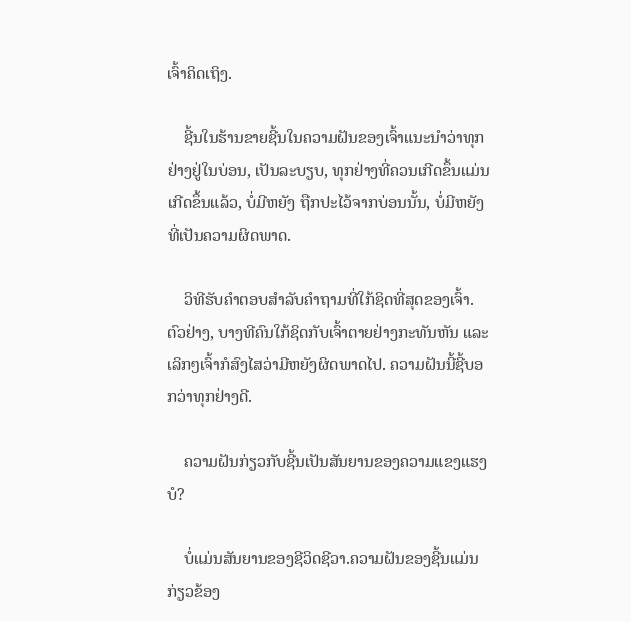ເຈົ້າຄິດເຖິງ.

    ຊີ້ນໃນຮ້ານຂາຍຊີ້ນໃນຄວາມຝັນຂອງເຈົ້າແນະນຳວ່າທຸກຢ່າງຢູ່ໃນບ່ອນ, ເປັນລະບຽບ, ທຸກຢ່າງທີ່ຄວນເກີດຂຶ້ນແມ່ນເກີດຂຶ້ນແລ້ວ, ບໍ່ມີຫຍັງ ຖືກປະໄວ້ຈາກບ່ອນນັ້ນ, ບໍ່ມີຫຍັງທີ່ເປັນຄວາມຜິດພາດ.

    ວິທີຮັບຄຳຕອບສຳລັບຄຳຖາມທີ່ໃກ້ຊິດທີ່ສຸດຂອງເຈົ້າ. ຕົວຢ່າງ, ບາງທີຄົນໃກ້ຊິດກັບເຈົ້າຕາຍຢ່າງກະທັນຫັນ ແລະເລິກໆເຈົ້າກໍສົງໄສວ່າມີຫຍັງຜິດພາດໄປ. ຄວາມຝັນນີ້ຊີ້ບອກວ່າທຸກຢ່າງດີ.

    ຄວາມຝັນກ່ຽວກັບຊີ້ນເປັນສັນຍານຂອງຄວາມແຂງແຮງບໍ?

    ບໍ່ແມ່ນສັນຍານຂອງຊີວິດຊີວາ.ຄວາມຝັນຂອງຊີ້ນແມ່ນກ່ຽວຂ້ອງ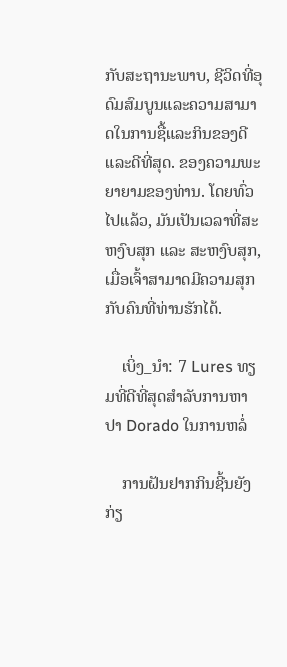ກັບສະຖານະພາບ, ຊີວິດທີ່ອຸດົມສົມບູນແລະຄວາມສາມາດໃນການຊື້ແລະກິນຂອງດີແລະດີທີ່ສຸດ. ຂອງຄວາມພະຍາຍາມຂອງທ່ານ. ໂດຍທົ່ວໄປແລ້ວ, ມັນເປັນເວລາທີ່ສະຫງົບສຸກ ແລະ ສະຫງົບສຸກ, ເມື່ອເຈົ້າສາມາດມີຄວາມສຸກກັບຄົນທີ່ທ່ານຮັກໄດ້.

    ເບິ່ງ_ນຳ: 7 Lures ທຽມທີ່ດີທີ່ສຸດສໍາລັບການຫາປາ Dorado ໃນການຫລໍ່

    ການຝັນຢາກກິນຊີ້ນຍັງກ່ຽ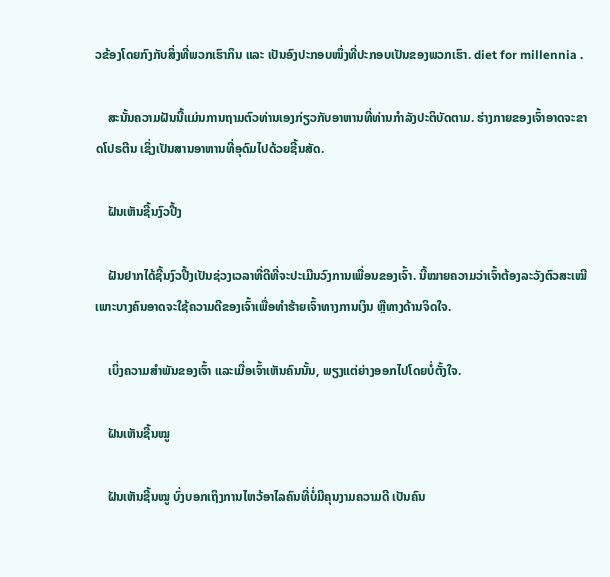ວຂ້ອງໂດຍກົງກັບສິ່ງທີ່ພວກເຮົາກິນ ແລະ ເປັນອົງປະກອບໜຶ່ງທີ່ປະກອບເປັນຂອງພວກເຮົາ. diet for millennia .

    ສະນັ້ນຄວາມຝັນນີ້ແມ່ນການຖາມຕົວທ່ານເອງກ່ຽວກັບອາຫານທີ່ທ່ານກໍາລັງປະຕິບັດຕາມ. ຮ່າງກາຍຂອງເຈົ້າອາດຈະຂາດໂປຣຕີນ ເຊິ່ງເປັນສານອາຫານທີ່ອຸດົມໄປດ້ວຍຊີ້ນສັດ.

    ຝັນເຫັນຊີ້ນງົວປີ້ງ

    ຝັນຢາກໄດ້ຊີ້ນງົວປີ້ງເປັນຊ່ວງເວລາທີ່ດີທີ່ຈະປະເມີນວົງການເພື່ອນຂອງເຈົ້າ. ນີ້ໝາຍຄວາມວ່າເຈົ້າຕ້ອງລະວັງຕົວສະເໝີ ເພາະບາງຄົນອາດຈະໃຊ້ຄວາມດີຂອງເຈົ້າເພື່ອທໍາຮ້າຍເຈົ້າທາງການເງິນ ຫຼືທາງດ້ານຈິດໃຈ.

    ເບິ່ງຄວາມສຳພັນຂອງເຈົ້າ ແລະເມື່ອເຈົ້າເຫັນຄົນນັ້ນ, ພຽງແຕ່ຍ່າງອອກໄປໂດຍບໍ່ຕັ້ງໃຈ.

    ຝັນເຫັນຊີ້ນໝູ

    ຝັນເຫັນຊີ້ນໝູ ບົ່ງບອກເຖິງການໄຫວ້ອາໄລຄົນທີ່ບໍ່ມີຄຸນງາມຄວາມດີ ເປັນຄົນ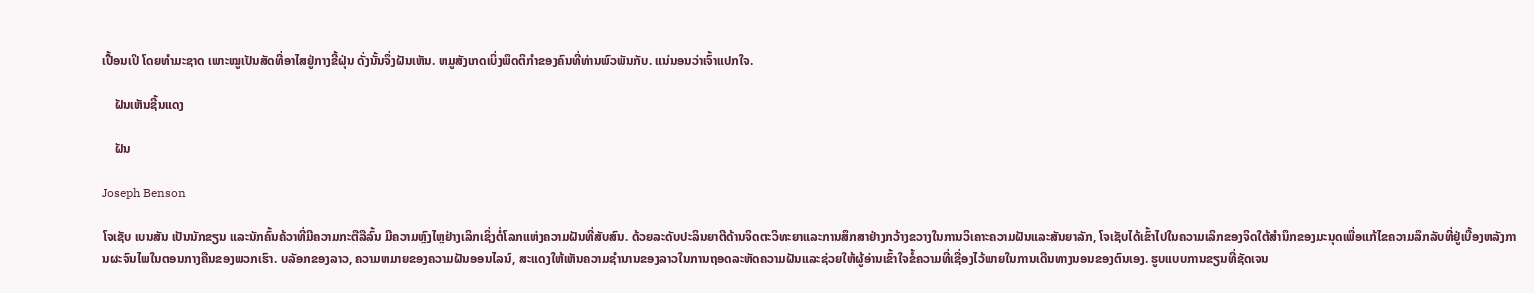ເປື້ອນເປິ ໂດຍທຳມະຊາດ ເພາະໝູເປັນສັດທີ່ອາໄສຢູ່ກາງຂີ້ຝຸ່ນ ດັ່ງນັ້ນຈຶ່ງຝັນເຫັນ. ຫມູສັງເກດເບິ່ງພຶດຕິກໍາຂອງຄົນທີ່ທ່ານພົວພັນກັບ. ແນ່ນອນວ່າເຈົ້າແປກໃຈ.

    ຝັນເຫັນຊີ້ນແດງ

    ຝັນ

Joseph Benson

ໂຈເຊັບ ເບນສັນ ເປັນນັກຂຽນ ແລະນັກຄົ້ນຄ້ວາທີ່ມີຄວາມກະຕືລືລົ້ນ ມີຄວາມຫຼົງໄຫຼຢ່າງເລິກເຊິ່ງຕໍ່ໂລກແຫ່ງຄວາມຝັນທີ່ສັບສົນ. ດ້ວຍລະດັບປະລິນຍາຕີດ້ານຈິດຕະວິທະຍາແລະການສຶກສາຢ່າງກວ້າງຂວາງໃນການວິເຄາະຄວາມຝັນແລະສັນຍາລັກ, ໂຈເຊັບໄດ້ເຂົ້າໄປໃນຄວາມເລິກຂອງຈິດໃຕ້ສໍານຶກຂອງມະນຸດເພື່ອແກ້ໄຂຄວາມລຶກລັບທີ່ຢູ່ເບື້ອງຫລັງການຜະຈົນໄພໃນຕອນກາງຄືນຂອງພວກເຮົາ. ບລັອກຂອງລາວ, ຄວາມຫມາຍຂອງຄວາມຝັນອອນໄລນ໌, ສະແດງໃຫ້ເຫັນຄວາມຊໍານານຂອງລາວໃນການຖອດລະຫັດຄວາມຝັນແລະຊ່ວຍໃຫ້ຜູ້ອ່ານເຂົ້າໃຈຂໍ້ຄວາມທີ່ເຊື່ອງໄວ້ພາຍໃນການເດີນທາງນອນຂອງຕົນເອງ. ຮູບແບບການຂຽນທີ່ຊັດເຈນ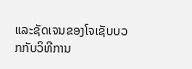ແລະຊັດເຈນຂອງໂຈເຊັບບວກກັບວິທີການ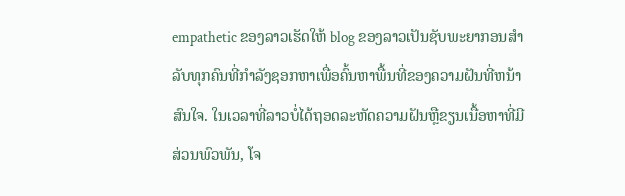empathetic ຂອງລາວເຮັດໃຫ້ blog ຂອງລາວເປັນຊັບພະຍາກອນສໍາລັບທຸກຄົນທີ່ກໍາລັງຊອກຫາເພື່ອຄົ້ນຫາພື້ນທີ່ຂອງຄວາມຝັນທີ່ຫນ້າສົນໃຈ. ໃນເວລາທີ່ລາວບໍ່ໄດ້ຖອດລະຫັດຄວາມຝັນຫຼືຂຽນເນື້ອຫາທີ່ມີສ່ວນພົວພັນ, ໂຈ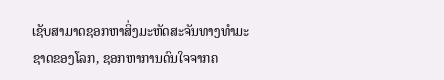ເຊັບສາມາດຊອກຫາສິ່ງມະຫັດສະຈັນທາງທໍາມະຊາດຂອງໂລກ, ຊອກຫາການດົນໃຈຈາກຄ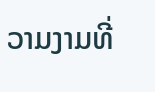ວາມງາມທີ່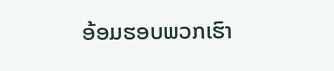ອ້ອມຮອບພວກເຮົາ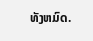ທັງຫມົດ.